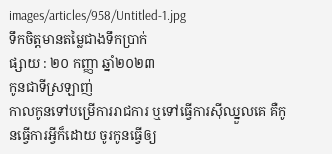images/articles/958/Untitled-1.jpg
ទឹកចិត្តមានតម្លៃជាងទឹកប្រាក់
ផ្សាយ : ២០ កញ្ញា ឆ្នាំ២០២៣
កូនជាទីស្រឡាញ់
កាលកូនទៅបម្រើការរាជការ ឬទៅធ្វើការស៊ីឈ្នួលគេ គឺកូនធ្វើការអ្វីក៏ដោយ ចូរកូនធ្វើឲ្យ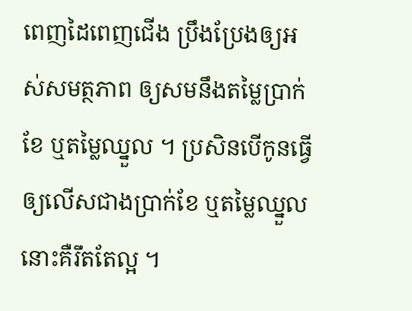ពេញដៃពេញជើង ប្រឹងប្រែងឲ្យអស់សមត្ថភាព ឲ្យសមនឹងតម្លៃប្រាក់ខែ ឬតម្លៃឈ្នួល ។ ប្រសិនបើកូនធ្វើឲ្យលើសជាងប្រាក់ខែ ឬតម្លៃឈ្នួលនោះគឺរឹតតែល្អ ។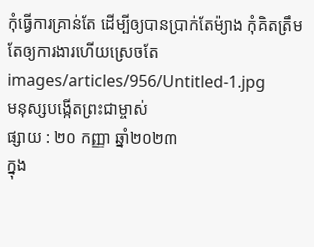កុំធ្វើការគ្រាន់តែ ដើម្បីឲ្យបានប្រាក់តែម៉្យាង កុំគិតត្រឹមតែឲ្យការងារហើយស្រេចតែ
images/articles/956/Untitled-1.jpg
មនុស្សបង្កើតព្រះជាម្ចាស់
ផ្សាយ : ២០ កញ្ញា ឆ្នាំ២០២៣
ក្នុង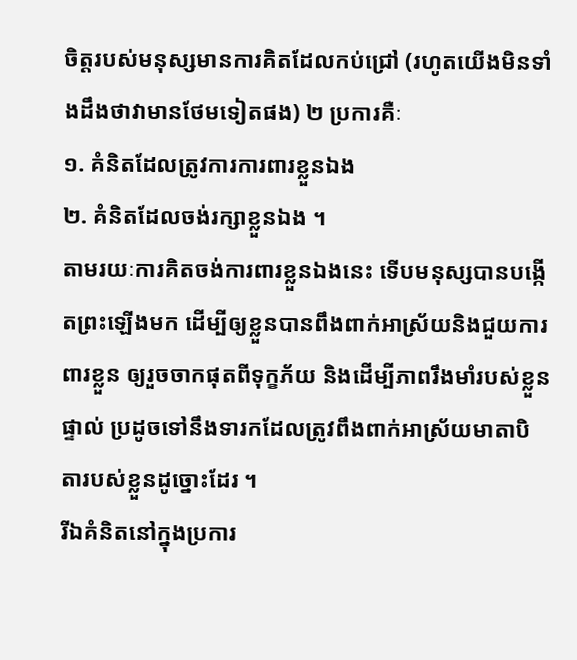ចិត្តរបស់មនុស្សមានការគិតដែលកប់ជ្រៅ (រហូតយើងមិនទាំងដឹងថាវាមានថែមទៀតផង) ២ ប្រការគឺៈ
១. គំនិតដែលត្រូវការការពារខ្លួនឯង
២. គំនិតដែលចង់រក្សាខ្លួនឯង ។
តាមរយៈការគិតចង់ការពារខ្លួនឯងនេះ ទើបមនុស្សបានបង្កើតព្រះឡើងមក ដើម្បីឲ្យខ្លួនបានពឹងពាក់អាស្រ័យនិងជួយការពារខ្លួន ឲ្យរួចចាកផុតពីទុក្ខភ័យ និងដើម្បីភាពរឹងមាំរបស់ខ្លួនផ្ទាល់ ប្រដូចទៅនឹងទារកដែលត្រូវពឹងពាក់អាស្រ័យមាតាបិតារបស់ខ្លួនដូច្នោះដែរ ។
រីឯគំនិតនៅក្នុងប្រការ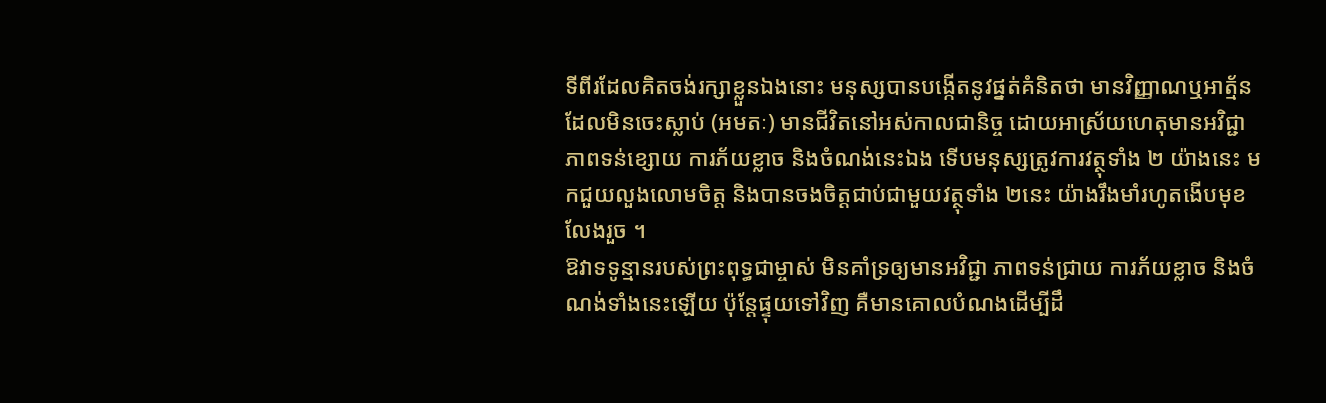ទីពីរដែលគិតចង់រក្សាខ្លួនឯងនោះ មនុស្សបានបង្កើតនូវផ្នត់គំនិតថា មានវិញ្ញាណឬអាត្ម័នដែលមិនចេះស្លាប់ (អមតៈ) មានជីវិតនៅអស់កាលជានិច្ច ដោយអាស្រ័យហេតុមានអវិជ្ជា ភាពទន់ខ្សោយ ការភ័យខ្លាច និងចំណង់នេះឯង ទើបមនុស្សត្រូវការវត្ថុទាំង ២ យ៉ាងនេះ មកជួយលួងលោមចិត្ត និងបានចងចិត្តជាប់ជាមួយវត្ថុទាំង ២នេះ យ៉ាងរឹងមាំរហូតងើបមុខលែងរួច ។
ឱវាទទូន្មានរបស់ព្រះពុទ្ធជាម្ចាស់ មិនគាំទ្រឲ្យមានអវិជ្ជា ភាពទន់ជ្រាយ ការភ័យខ្លាច និងចំណង់ទាំងនេះឡើយ ប៉ុន្តែផ្ទុយទៅវិញ គឺមានគោលបំណងដើម្បីដឹ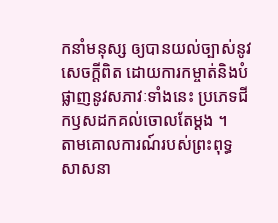កនាំមនុស្ស ឲ្យបានយល់ច្បាស់នូវសេចក្តីពិត ដោយការកម្ចាត់និងបំផ្លាញនូវសភាវៈទាំងនេះ ប្រភេទជីកឫសដកគល់ចោលតែម្តង ។
តាមគោលការណ៍របស់ព្រះពុទ្ធសាសនា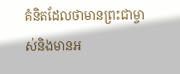គំនិតដែលថាមានព្រះជាម្ចាស់និងមានអ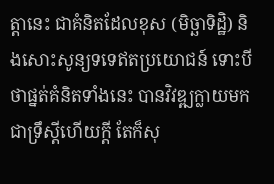ត្តានេះ ជាគំនិតដែលខុស (មិច្ឆាទិដ្ឋិ) និងសោះសូន្យទទេឥតប្រយោជន៍ ទោះបីថាផ្នត់គំនិតទាំងនេះ បានវិវឌ្ឍក្លាយមកជាទ្រឹស្តីហើយក្តី តែក៏សុ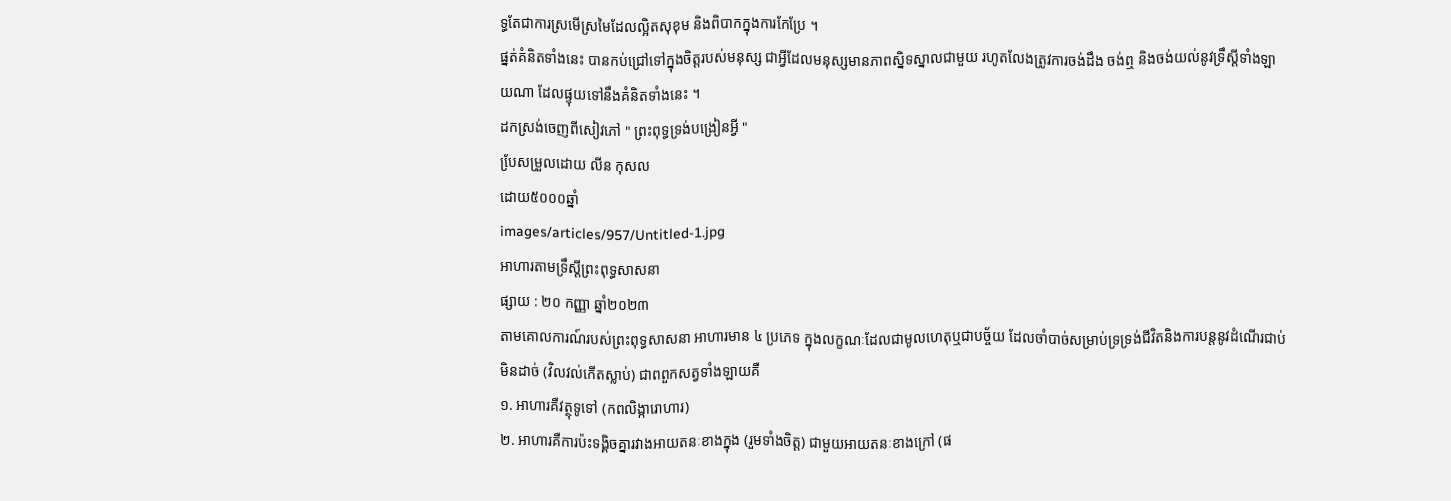ទ្ធតែជាការស្រមើស្រមៃដែលល្អិតសុខុម និងពិបាកក្នុងការកែប្រែ ។
ផ្នត់គំនិតទាំងនេះ បានកប់ជ្រៅទៅក្នុងចិត្តរបស់មនុស្ស ជាអ្វីដែលមនុស្សមានភាពស្និទស្នាលជាមួយ រហូតលែងត្រូវការចង់ដឹង ចង់ឮ និងចង់យល់នូវទ្រឹស្តីទាំងឡាយណា ដែលផ្ទុយទៅនឹងគំនិតទាំងនេះ ។
ដកស្រង់ចេញពីសៀវភៅ " ព្រះពុទ្ធទ្រង់បង្រៀនអ្វី "
បែ្រសម្រួលដោយ លីន កុសល
ដោយ៥០០០ឆ្នាំ
images/articles/957/Untitled-1.jpg
អាហារតាមទ្រឹស្តីព្រះពុទ្ធសាសនា
ផ្សាយ : ២០ កញ្ញា ឆ្នាំ២០២៣
តាមគោលការណ៍របស់ព្រះពុទ្ធសាសនា អាហារមាន ៤ ប្រភេទ ក្នុងលក្ខណៈដែលជាមូលហេតុឬជាបច្ច័យ ដែលចាំបាច់សម្រាប់ទ្រទ្រង់ជីវិតនិងការបន្តនូវដំណើរជាប់មិនដាច់ (វិលវល់កើតស្លាប់) ជាពពួកសត្វទាំងឡាយគឺ
១. អាហារគឺវត្ថុទូទៅ (កពលិង្ការោហារ)
២. អាហារគឺការប៉ះទង្គិចគ្នារវាងអាយតនៈខាងក្នុង (រួមទាំងចិត្ត) ជាមួយអាយតនៈខាងក្រៅ (ផ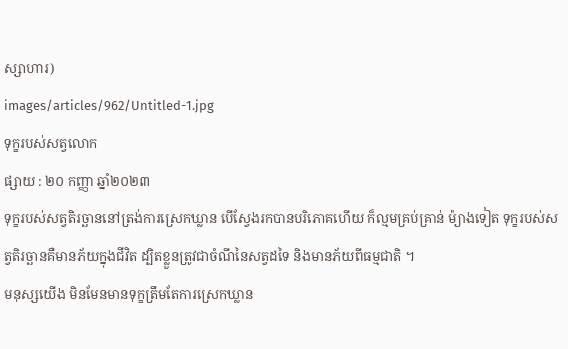ស្សាហារ)
images/articles/962/Untitled-1.jpg
ទុក្ខរបស់សត្វលោក
ផ្សាយ : ២០ កញ្ញា ឆ្នាំ២០២៣
ទុក្ខរបស់សត្វតិរច្ឆាននៅត្រង់ការស្រេកឃ្លាន បើស្វែងរកបានបរិភោគហើយ ក៏ល្មមគ្រប់គ្រាន់ ម៉្យាងទៀត ទុក្ខរបស់សត្វតិរច្ឆានគឺមានភ័យក្នុងជីវិត ដ្បិតខ្លួនត្រូវជាចំណីនៃសត្វដទៃ និងមានភ័យពីធម្មជាតិ ។
មនុស្សយើង មិនមែនមានទុក្ខត្រឹមតែការស្រេកឃ្លាន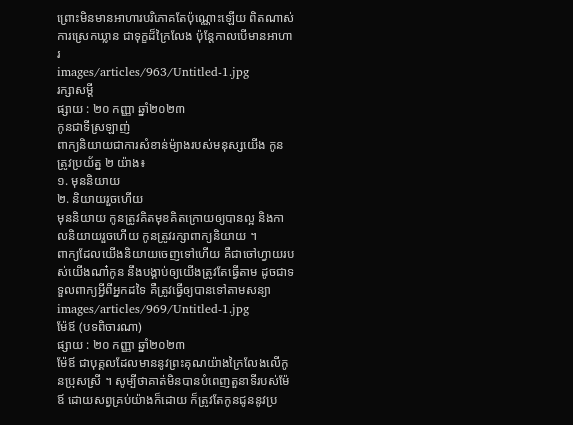ព្រោះមិនមានអាហារបរិភោគតែប៉ុណ្ណោះឡើយ ពិតណាស់ការស្រេកឃ្លាន ជាទុក្ខដ៏ក្រៃលែង ប៉ុន្តែកាលបើមានអាហារ
images/articles/963/Untitled-1.jpg
រក្សាសម្តី
ផ្សាយ : ២០ កញ្ញា ឆ្នាំ២០២៣
កូនជាទីស្រឡាញ់
ពាក្យនិយាយជាការសំខាន់ម៉្យាងរបស់មនុស្សយើង កូនត្រូវប្រយ័ត្ន ២ យ៉ាង៖
១. មុននិយាយ
២. និយាយរួចហើយ
មុននិយាយ កូនត្រូវគិតមុខគិតក្រោយឲ្យបានល្អ និងកាលនិយាយរួចហើយ កូនត្រូវរក្សាពាក្យនិយាយ ។
ពាក្យដែលយើងនិយាយចេញទៅហើយ គឺជាចៅហ្វាយរបស់យើងណា៎កូន នឹងបង្គាប់ឲ្យយើងត្រូវតែធ្វើតាម ដូចជាទទួលពាក្យអ្វីពីអ្នកដទៃ គឺត្រូវធ្វើឲ្យបានទៅតាមសន្យា
images/articles/969/Untitled-1.jpg
ម៉ែឪ (បទពិចារណា)
ផ្សាយ : ២០ កញ្ញា ឆ្នាំ២០២៣
ម៉ែឪ ជាបុគ្គលដែលមាននូវព្រះគុណយ៉ាងក្រៃលែងលើកូនប្រុសស្រី ។ សូម្បីថាគាត់មិនបានបំពេញតួនាទីរបស់ម៉ែឪ ដោយសព្វគ្រប់យ៉ាងក៏ដោយ ក៏ត្រូវតែកូនជូននូវប្រ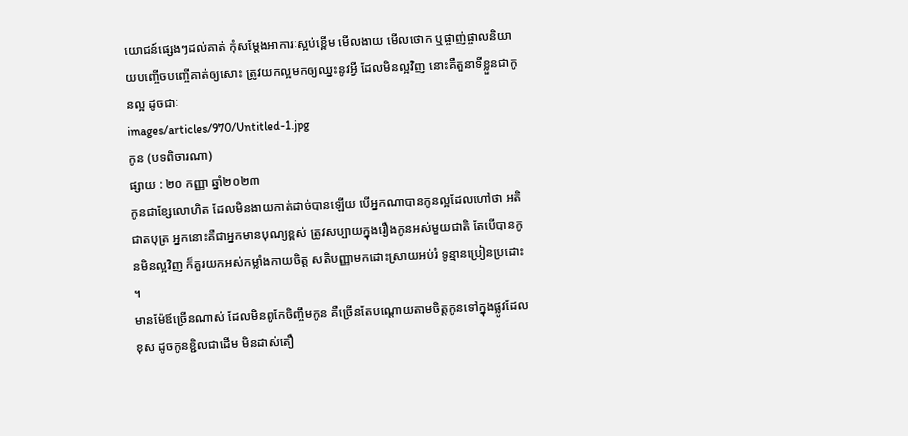យោជន៍ផ្សេងៗដល់គាត់ កុំសម្តែងអាការៈស្អប់ខ្ពើម មើលងាយ មើលថោក ឬផ្ចាញ់ផ្ចាលនិយាយបញ្ចើចបញ្ចើគាត់ឲ្យសោះ ត្រូវយកល្អមកឲ្យឈ្នះនូវអ្វី ដែលមិនល្អវិញ នោះគឺតួនាទីខ្លួនជាកូនល្អ ដូចជាៈ
images/articles/970/Untitled-1.jpg
កូន (បទពិចារណា)
ផ្សាយ : ២០ កញ្ញា ឆ្នាំ២០២៣
កូនជាខ្សែលោហិត ដែលមិនងាយកាត់ដាច់បានឡើយ បើអ្នកណាបានកូនល្អដែលហៅថា អតិជាតបុត្រ អ្នកនោះគឺជាអ្នកមានបុណ្យខ្ពស់ ត្រូវសប្បាយក្នុងរឿងកូនអស់មួយជាតិ តែបើបានកូនមិនល្អវិញ ក៏គួរយកអស់កម្លាំងកាយចិត្ត សតិបញ្ញាមកដោះស្រាយអប់រំ ទូន្មានប្រៀនប្រដោះ ។
មានម៉ែឪច្រើនណាស់ ដែលមិនពូកែចិញ្ចឹមកូន គឺច្រើនតែបណ្តោយតាមចិត្តកូនទៅក្នុងផ្លូវដែលខុស ដូចកូនខ្ជិលជាដើម មិនដាស់តឿ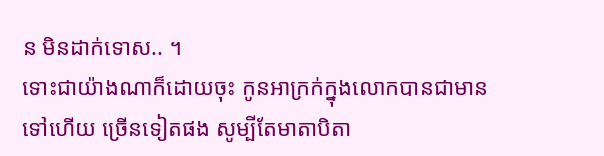ន មិនដាក់ទោស.. ។
ទោះជាយ៉ាងណាក៏ដោយចុះ កូនអាក្រក់ក្នុងលោកបានជាមានទៅហើយ ច្រើនទៀតផង សូម្បីតែមាតាបិតា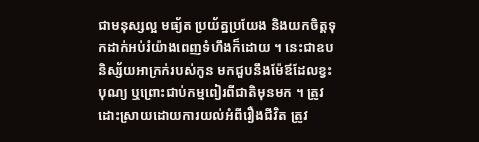ជាមនុស្សល្អ មធ្យ័ត ប្រយ័ត្នប្រយែង និងយកចិត្តទុកដាក់អប់រំយ៉ាងពេញទំហឹងក៏ដោយ ។ នេះជាឧបនិស្ស័យអាក្រក់របស់កូន មកជួបនឹងម៉ែឪដែលខ្វះបុណ្យ ឬព្រោះជាប់កម្មពៀរពីជាតិមុនមក ។ ត្រូវដោះស្រាយដោយការយល់អំពីរឿងជីវិត ត្រូវ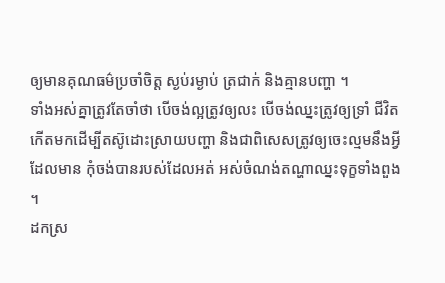ឲ្យមានគុណធម៌ប្រចាំចិត្ត ស្ងប់រម្ងាប់ ត្រជាក់ និងគ្មានបញ្ហា ។
ទាំងអស់គ្នាត្រូវតែចាំថា បើចង់ល្អត្រូវឲ្យលះ បើចង់ឈ្នះត្រូវឲ្យទ្រាំ ជីវិតកើតមកដើម្បីតស៊ូដោះស្រាយបញ្ហា និងជាពិសេសត្រូវឲ្យចេះល្មមនឹងអ្វីដែលមាន កុំចង់បានរបស់ដែលអត់ អស់ចំណង់តណ្ហាឈ្នះទុក្ខទាំងពួង ។
ដកស្រ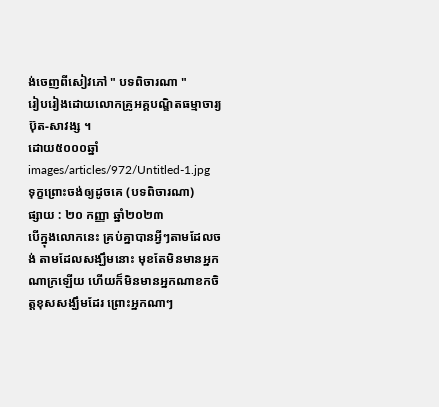ង់ចេញពីសៀវភៅ " បទពិចារណា "
រៀបរៀងដោយលោកគ្រូអគ្គបណ្ឌិតធម្មាចារ្យ ប៊ុត-សាវង្ស ។
ដោយ៥០០០ឆ្នាំ
images/articles/972/Untitled-1.jpg
ទុក្ខព្រោះចង់ឲ្យដូចគេ (បទពិចារណា)
ផ្សាយ : ២០ កញ្ញា ឆ្នាំ២០២៣
បើក្នុងលោកនេះ គ្រប់គ្នាបានអ្វីៗតាមដែលចង់ តាមដែលសង្ឃឹមនោះ មុខតែមិនមានអ្នកណាក្រឡើយ ហើយក៏មិនមានអ្នកណាខកចិត្តខុសសង្ឃឹមដែរ ព្រោះអ្នកណាៗ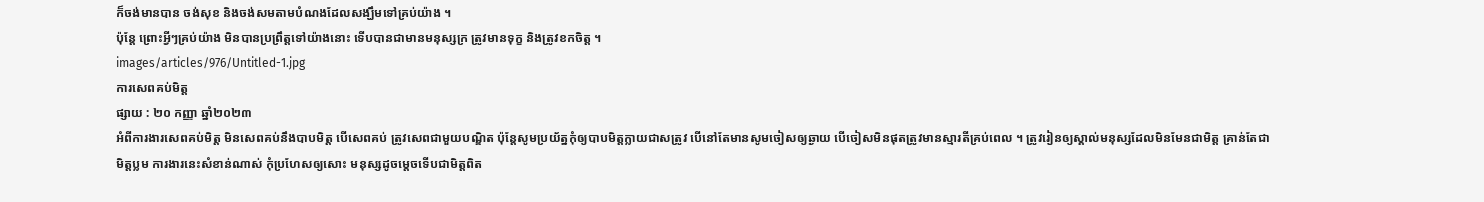ក៏ចង់មានបាន ចង់សុខ និងចង់សមតាមបំណងដែលសង្ឃឹមទៅគ្រប់យ៉ាង ។
ប៉ុន្តែ ព្រោះអ្វីៗគ្រប់យ៉ាង មិនបានប្រព្រឹត្តទៅយ៉ាងនោះ ទើបបានជាមានមនុស្សក្រ ត្រូវមានទុក្ខ និងត្រូវខកចិត្ត ។
images/articles/976/Untitled-1.jpg
ការសេពគប់មិត្ត
ផ្សាយ : ២០ កញ្ញា ឆ្នាំ២០២៣
អំពីការងារសេពគប់មិត្ត មិនសេពគប់នឹងបាបមិត្ត បើសេពគប់ ត្រូវសេពជាមួយបណ្ឌិត ប៉ុន្តែសូមប្រយ័ត្នកុំឲ្យបាបមិត្តក្លាយជាសត្រូវ បើនៅតែមានសូមចៀសឲ្យឆ្ងាយ បើចៀសមិនផុតត្រូវមានស្មារតីគ្រប់ពេល ។ ត្រូវរៀនឲ្យស្គាល់មនុស្សដែលមិនមែនជាមិត្ត គ្រាន់តែជាមិត្តប្លម ការងារនេះសំខាន់ណាស់ កុំប្រហែសឲ្យសោះ មនុស្សដូចម្តេចទើបជាមិត្តពិត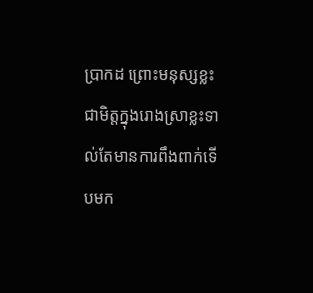ប្រាកដ ព្រោះមនុស្សខ្លះជាមិត្តក្នុងរោងស្រាខ្លះទាល់តែមានការពឹងពាក់ទើបមក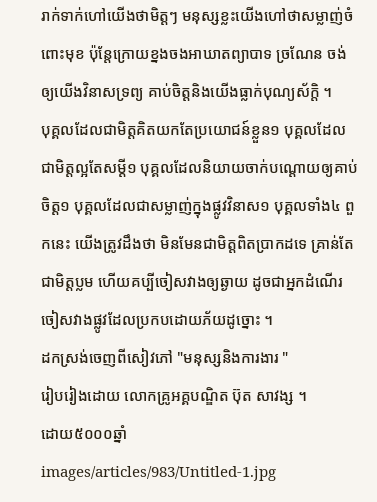រាក់ទាក់ហៅយើងថាមិត្តៗ មនុស្សខ្លះយើងហៅថាសម្លាញ់ចំពោះមុខ ប៉ុន្តែក្រោយខ្នងចងអាឃាតព្យាបាទ ច្រណែន ចង់ឲ្យយើងវិនាសទ្រព្យ គាប់ចិត្តនិងយើងធ្លាក់បុណ្យស័ក្តិ ។
បុគ្គលដែលជាមិត្តគិតយកតែប្រយោជន៍ខ្លួន១ បុគ្គលដែលជាមិត្តល្អតែសម្តី១ បុគ្គលដែលនិយាយចាក់បណ្តោយឲ្យគាប់ចិត្ត១ បុគ្គលដែលជាសម្លាញ់ក្នុងផ្លូវវិនាស១ បុគ្គលទាំង៤ ពួកនេះ យើងត្រូវដឹងថា មិនមែនជាមិត្តពិតប្រាកដទេ គ្រាន់តែជាមិត្តប្លម ហើយគប្បីចៀសវាងឲ្យឆ្ងាយ ដូចជាអ្នកដំណើរចៀសវាងផ្លូវដែលប្រកបដោយភ័យដូច្នោះ ។
ដកស្រង់ចេញពីសៀវភៅ "មនុស្សនិងការងារ "
រៀបរៀងដោយ លោកគ្រូអគ្គបណ្ឌិត ប៊ុត សាវង្ស ។
ដោយ៥០០០ឆ្នាំ
images/articles/983/Untitled-1.jpg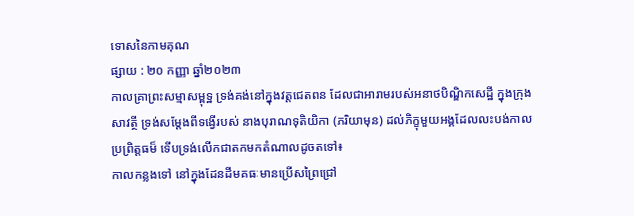ទោសនៃកាមគុណ
ផ្សាយ : ២០ កញ្ញា ឆ្នាំ២០២៣
កាលគ្រាព្រះសម្មាសម្ពុទ្ឋ ទ្រង់គង់នៅក្នុងវត្តជេតពន ដែលជាអារាមរបស់អនាថបិណ្ឌិកសេដ្ឋី ក្នុងក្រុងសាវត្ថី ទ្រង់សម្តែងពីទង្វើរបស់ នាងបុរាណទុតិយិកា (ភរិយាមុន) ដល់ភិក្ខុមួយអង្គដែលលះបង់កាលប្រព្រិត្តធម៏ ទើបទ្រង់លើកជាតកមកតំណាលដូចតទៅ៖
កាលកន្លងទៅ នៅក្នុងដែនដីមគធៈមានប្រើសព្រៃជ្រៅ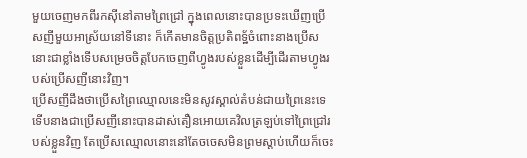មួយចេញមកពីរកស៊ីនៅតាមព្រៃជ្រៅ ក្នុងពេលនោះបានប្រទះឃើញប្រើសញីមួយអាស្រ័យនៅទីនោះ ក៏កើតមានចិត្តប្រតិពទ្ឋ័ចំពោះនាងប្រើសនោះជាខ្លាំងទើបសម្រេចចិត្តបែកចេញពីហ្វូងរបស់ខ្លួនដើម្បីដើរតាមហ្វូងរបស់ប្រើសញីនោះវិញ។
ប្រើសញីដឹងថាប្រើសព្រៃឈ្មោលនេះមិនសូវស្គាល់តំបន់ជាយព្រៃនេះទេ ទើបនាងជាប្រើសញីនោះបានដាស់តឿនអោយគេវិលត្រឡប់ទៅព្រៃជ្រៅរបស់ខ្លួនវិញ តែប្រើសឈ្មោលនោះនៅតែចចេសមិនព្រមស្តាប់ហើយក៏ចេះ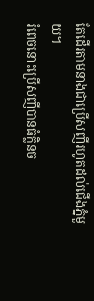តែដើរតាមនាងជាប្រើសញីរហូតដល់ជើងភ្នំមួយ។
រំពេចនោះប្រើសញីបានធំក្លិនច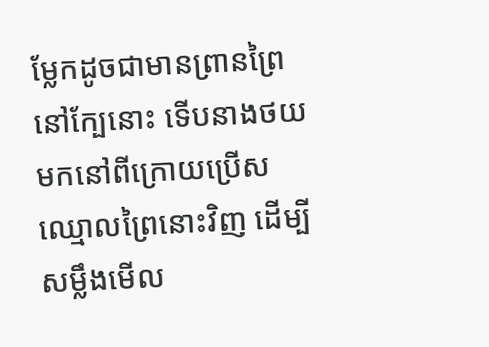ម្លែកដូចជាមានព្រានព្រៃនៅក្បែនោះ ទើបនាងថយមកនៅពីក្រោយប្រើសឈ្មោលព្រៃនោះវិញ ដើម្បីសម្លឹងមើល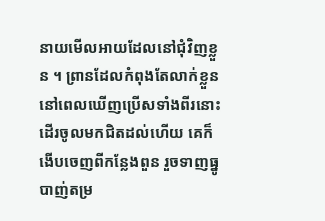នាយមើលអាយដែលនៅជុំវិញខ្លួន ។ ព្រានដែលកំពុងតែលាក់ខ្លួន នៅពេលឃើញប្រើសទាំងពីរនោះដើរចូលមកជិតដល់ហើយ គេក៏ងើបចេញពីកន្លែងពួន រួចទាញធ្នូបាញ់តម្រ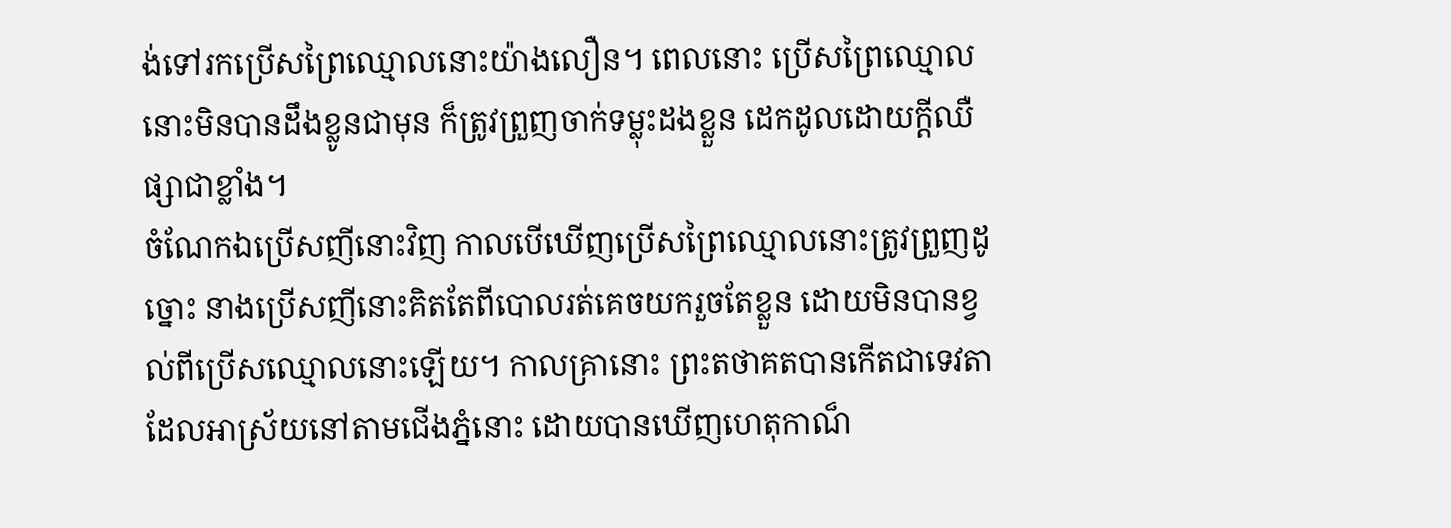ង់ទៅរកប្រើសព្រៃឈ្មោលនោះយ៉ាងលឿន។ ពេលនោះ ប្រើសព្រៃឈ្មោលនោះមិនបានដឹងខ្លូនជាមុន ក៏ត្រូវព្រួញចាក់ទម្លុះដងខ្លួន ដេកដូលដោយក្តីឈឺផ្សាជាខ្លាំង។
ចំណែកឯប្រើសញីនោះវិញ កាលបើឃើញប្រើសព្រៃឈ្មោលនោះត្រូវព្រួញដូច្នោះ នាងប្រើសញីនោះគិតតែពីបោលរត់គេចយករួចតែខ្លួន ដោយមិនបានខ្វល់ពីប្រើសឈ្មោលនោះឡើយ។ កាលគ្រានោះ ព្រះតថាគតបានកើតជាទេវតា ដែលអាស្រ័យនៅតាមជើងភ្នំនោះ ដោយបានឃើញហេតុកាណ៏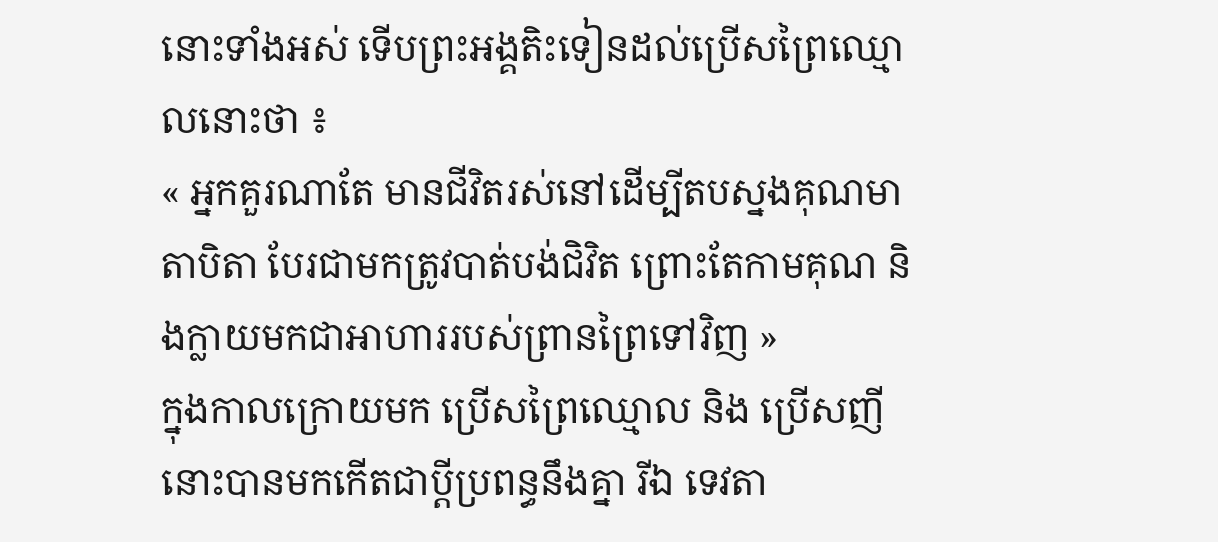នោះទាំងអស់ ទើបព្រះអង្គតិះទៀនដល់ប្រើសព្រៃឈ្មោលនោះថា ៖
« អ្នកគួរណាតែ មានជីវិតរស់នៅដើម្បីតបស្នងគុណមាតាបិតា បែរជាមកត្រូវបាត់បង់ជិវិត ព្រោះតែកាមគុណ និងក្លាយមកជាអាហាររបស់ព្រានព្រៃទៅវិញ »
ក្នុងកាលក្រោយមក ប្រើសព្រៃឈ្មោល និង ប្រើសញីនោះបានមកកើតជាប្តីប្រពន្ធនឹងគ្នា រីឯ ទេវតា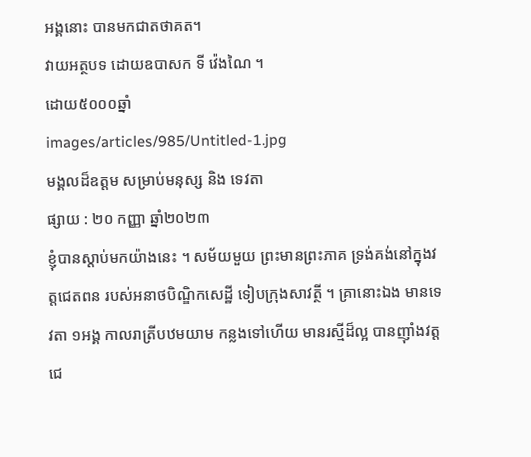អង្គនោះ បានមកជាតថាគត។
វាយអត្ថបទ ដោយឧបាសក ទី វ៉េងណៃ ។
ដោយ៥០០០ឆ្នាំ
images/articles/985/Untitled-1.jpg
មង្គលដ៏ឧត្តម សម្រាប់មនុស្ស និង ទេវតា
ផ្សាយ : ២០ កញ្ញា ឆ្នាំ២០២៣
ខ្ញុំបានស្តាប់មកយ៉ាងនេះ ។ សម័យមួយ ព្រះមានព្រះភាគ ទ្រង់គង់នៅក្នុងវត្តជេតពន របស់អនាថបិណ្ឌិកសេដ្ឋី ទៀបក្រុងសាវត្ថី ។ គ្រានោះឯង មានទេវតា ១អង្គ កាលរាត្រីបឋមយាម កន្លងទៅហើយ មានរស្មីដ៏ល្អ បានញ៉ាំងវត្តជេ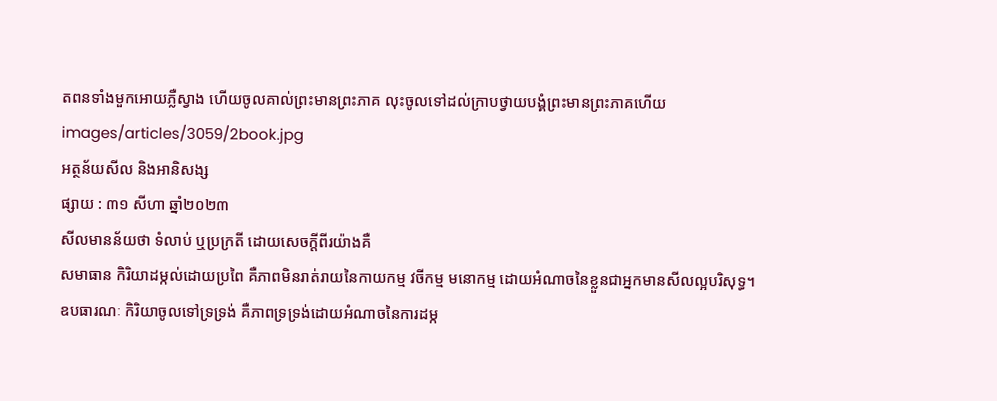តពនទាំងមួកអោយភ្លឺស្វាង ហើយចូលគាល់ព្រះមានព្រះភាគ លុះចូលទៅដល់ក្រាបថ្វាយបង្គំព្រះមានព្រះភាគហើយ
images/articles/3059/2book.jpg
អត្ថន័យសីល និងអានិសង្ស
ផ្សាយ : ៣១ សីហា ឆ្នាំ២០២៣
សីលមានន័យថា ទំលាប់ ឬប្រក្រតី ដោយសេចក្តីពីរយ៉ាងគឺ
សមាធាន កិរិយាដម្កល់ដោយប្រពៃ គឺភាពមិនរាត់រាយនៃកាយកម្ម វចីកម្ម មនោកម្ម ដោយអំណាចនៃខ្លួនជាអ្នកមានសីលល្អបរិសុទ្ធ។
ឧបធារណៈ កិរិយាចូលទៅទ្រទ្រង់ គឺភាពទ្រទ្រង់ដោយអំណាចនៃការដម្ក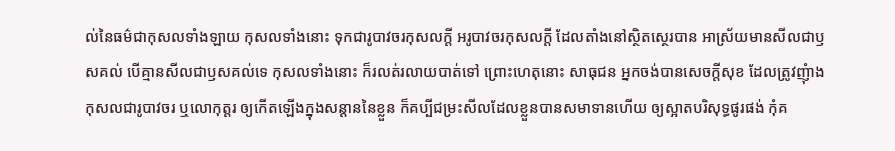ល់នៃធម៌ជាកុសលទាំងឡាយ កុសលទាំងនោះ ទុកជារូបាវចរកុសលក្តី អរូបាវចរកុសលក្តី ដែលតាំងនៅស្ថិតស្ថេរបាន អាស្រ័យមានសីលជាឫសគល់ បើគ្មានសីលជាឫសគល់ទេ កុសលទាំងនោះ ក៏រលត់រលាយបាត់ទៅ ព្រោះហេតុនោះ សាធុជន អ្នកចង់បានសេចក្តីសុខ ដែលត្រូវញុំាងកុសលជារូបាវចរ ឬលោកុត្តរ ឲ្យកើតឡើងក្នុងសន្តាននៃខ្លួន ក៏គប្បីជម្រះសីលដែលខ្លួនបានសមាទានហើយ ឲ្យស្អាតបរិសុទ្ធផូរផង់ កុំគ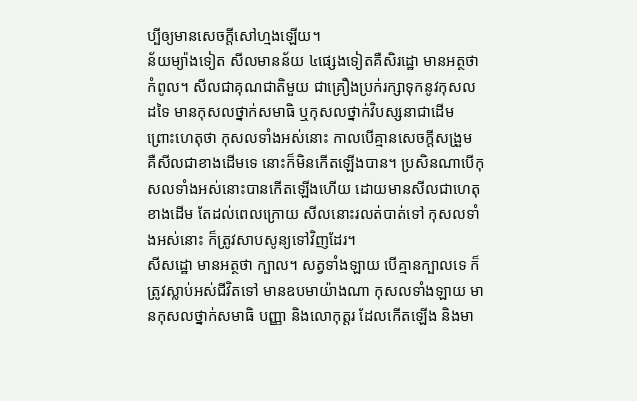ប្បីឲ្យមានសេចក្តីសៅហ្មងឡើយ។
ន័យម្យ៉ាងទៀត សីលមានន័យ ៤ផ្សេងទៀតគឺសិរដ្ឋោ មានអត្ថថា កំពូល។ សីលជាគុណជាតិមួយ ជាគ្រឿងប្រក់រក្សាទុកនូវកុសលដទៃ មានកុសលថ្នាក់សមាធិ ឬកុសលថ្នាក់វិបស្សនាជាដើម ព្រោះហេតុថា កុសលទាំងអស់នោះ កាលបើគ្មានសេចក្តីសង្រួម គឺសីលជាខាងដើមទេ នោះក៏មិនកើតឡើងបាន។ ប្រសិនណាបើកុសលទាំងអស់នោះបានកើតឡើងហើយ ដោយមានសីលជាហេតុខាងដើម តែដល់ពេលក្រោយ សីលនោះរលត់បាត់ទៅ កុសលទាំងអស់នោះ ក៏ត្រូវសាបសូន្យទៅវិញដែរ។
សីសដ្ឋោ មានអត្ថថា ក្បាល។ សត្វទាំងឡាយ បើគ្មានក្បាលទេ ក៏ត្រូវស្លាប់អស់ជីវិតទៅ មានឧបមាយ៉ាងណា កុសលទាំងឡាយ មានកុសលថ្នាក់សមាធិ បញ្ញា និងលោកុត្តរ ដែលកើតឡើង និងមា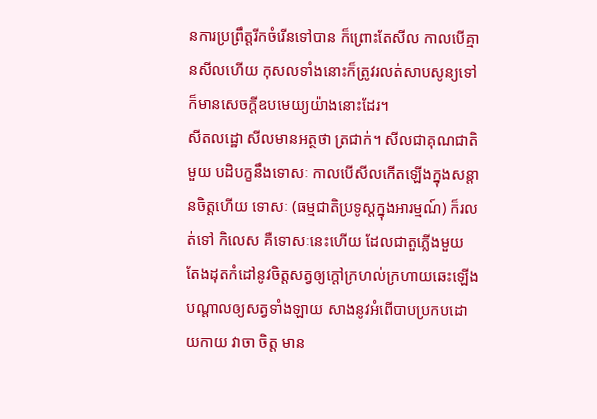នការប្រព្រឹត្តរីកចំរើនទៅបាន ក៏ព្រោះតែសីល កាលបើគ្មានសីលហើយ កុសលទាំងនោះក៏ត្រូវរលត់សាបសូន្យទៅ ក៏មានសេចក្តីឧបមេយ្យយ៉ាងនោះដែរ។
សីតលដ្ឋោ សីលមានអត្ថថា ត្រជាក់។ សីលជាគុណជាតិមួយ បដិបក្ខនឹងទោសៈ កាលបើសីលកើតឡើងក្នុងសន្តានចិត្តហើយ ទោសៈ (ធម្មជាតិប្រទូស្តក្នុងអារម្មណ៍) ក៏រលត់ទៅ កិលេស គឺទោសៈនេះហើយ ដែលជាតួភ្លើងមួយ តែងដុតកំដៅនូវចិត្តសត្វឲ្យក្តៅក្រហល់ក្រហាយឆេះឡើងបណ្តាលឲ្យសត្វទាំងឡាយ សាងនូវអំពើបាបប្រកបដោយកាយ វាចា ចិត្ត មាន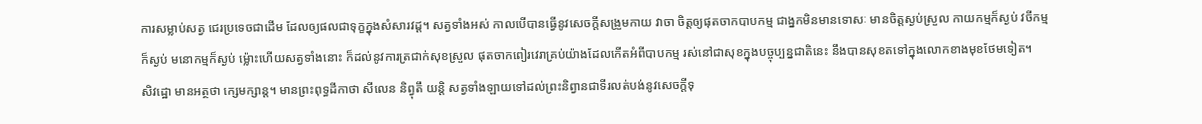ការសម្លាប់សត្វ ជេរប្រទេចជាដើម ដែលឲ្យផលជាទុក្ខក្នុងសំសារវដ្ត។ សត្វទាំងអស់ កាលបើបានធ្វើនូវសេចក្តីសង្រួមកាយ វាចា ចិត្តឲ្យផុតចាកបាបកម្ម ជាង្នកមិនមានទោសៈ មានចិត្តស្ងប់ស្រួល កាយកម្មក៏ស្ងប់ វចីកម្ម ក៏ស្ងប់ មនោកម្មក៏ស្ងប់ ម្ល៉ោះហើយសត្វទាំងនោះ ក៏ដល់នូវការត្រជាក់សុខស្រួល ផុតចាកពៀរវេរាគ្រប់យ៉ាងដែលកើតអំពីបាបកម្ម រស់នៅជាសុខក្នុងបច្ចុប្បន្នជាតិនេះ នឹងបានសុខតទៅក្នុងលោកខាងមុខថែមទៀត។
សិវដ្ឋោ មានអត្ថថា ក្សេមក្សាន្ត។ មានព្រះពុទ្ធដីកាថា សីលេន និព្វុតឹ យន្តិ សត្វទាំងឡាយទៅដល់ព្រះនិព្វានជាទីរលត់បង់នូវសេចក្តីទុ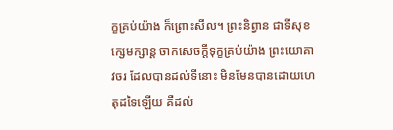ក្ខគ្រប់យ៉ាង ក៏ព្រោះសីល។ ព្រះនិព្វាន ជាទីសុខក្សេមក្សាន្ត ចាកសេចក្តីទុក្ខគ្រប់យ៉ាង ព្រះយោគាវចរ ដែលបានដល់ទីនោះ មិនមែនបានដោយហេតុដទៃឡើយ គឺដល់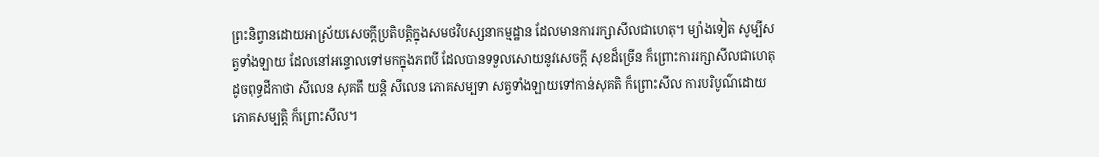ព្រះនិព្វានដោយអាស្រ័យសេចក្តីប្រតិបត្តិក្នុងសមថវិបស្សនាកម្មដ្ឋាន ដែលមានការរក្សាសីលជាហេតុ។ ម្យ៉ាងទៀត សូម្បីសត្វទាំងឡាយ ដែលនៅអន្ទោលទៅមកក្នុងភពបី ដែលបានទទួលសោយនូវសេចក្តី សុខដ៏ច្រើន ក៏ព្រោះការរក្សាសីលជាហេតុ ដូចពុទ្ធដីកាថា សីលេន សុគតឹ យន្តិ សីលេន ភោគសម្បទា សត្វទាំងឡាយទៅកាន់សុគតិ ក៏ព្រោះសីល ការបរិបូណ៌ដោយភោគសម្បត្តិ ក៏ព្រោះសីល។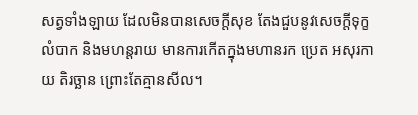សត្វទាំងឡាយ ដែលមិនបានសេចក្តីសុខ តែងជួបនូវសេចក្តីទុក្ខលំបាក និងមហន្តរាយ មានការកើតក្នុងមហានរក ប្រេត អសុរកាយ តិរច្ឆាន ព្រោះតែគ្មានសីល។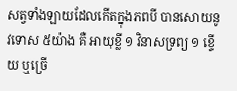សត្វទាំងឡាយដែលកើតក្នុងភពបី បានសោយនូវទោស ៥យ៉ាង គឺ អាយុខ្លី ១ វិនាសទ្រព្យ ១ ខ្ទើយ ឬច្រើ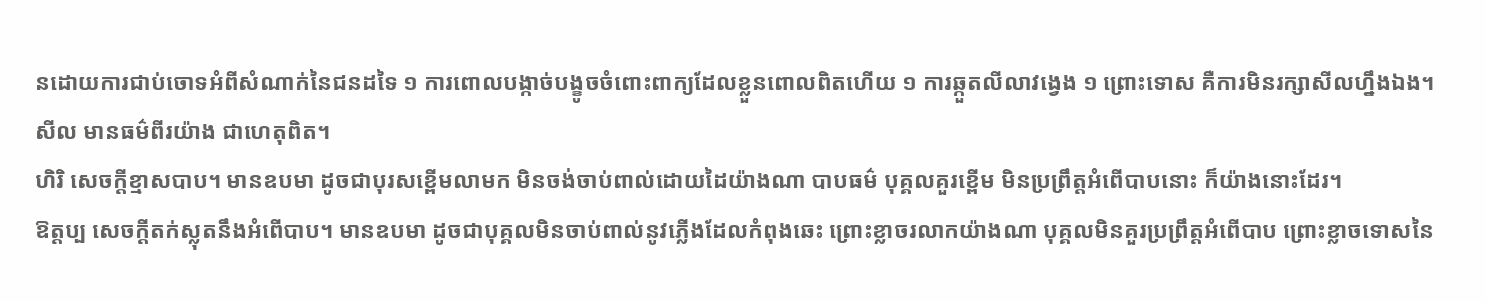នដោយការជាប់ចោទអំពីសំណាក់នៃជនដទៃ ១ ការពោលបង្កាច់បង្ខូចចំពោះពាក្យដែលខ្លួនពោលពិតហើយ ១ ការឆ្កួតលីលាវង្វេង ១ ព្រោះទោស គឺការមិនរក្សាសីលហ្នឹងឯង។
សីល មានធម៌ពីរយ៉ាង ជាហេតុពិត។
ហិរិ សេចក្តីខ្មាសបាប។ មានឧបមា ដូចជាបុរសខ្ពើមលាមក មិនចង់ចាប់ពាល់ដោយដៃយ៉ាងណា បាបធម៌ បុគ្គលគួរខ្ពើម មិនប្រព្រឹត្តអំពើបាបនោះ ក៏យ៉ាងនោះដែរ។
ឱត្តប្ប សេចក្តីតក់ស្លុតនឹងអំពើបាប។ មានឧបមា ដូចជាបុគ្គលមិនចាប់ពាល់នូវភ្លើងដែលកំពុងឆេះ ព្រោះខ្លាចរលាកយ៉ាងណា បុគ្គលមិនគួរប្រព្រឹត្តអំពើបាប ព្រោះខ្លាចទោសនៃ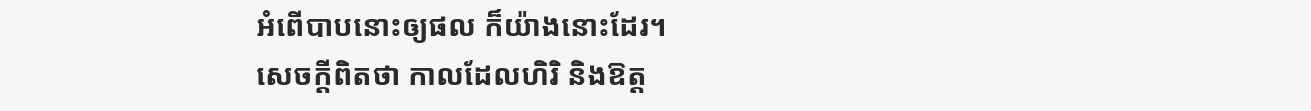អំពើបាបនោះឲ្យផល ក៏យ៉ាងនោះដែរ។
សេចក្តីពិតថា កាលដែលហិរិ និងឱត្ត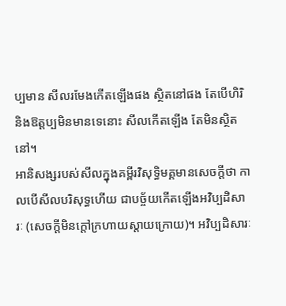ប្បមាន សីលរមែងកើតឡើងផង ស្ថិតនៅផង តែបើហិរិ និងឱត្តប្បមិនមានទេនោះ សីលកើតឡើង តែមិនស្ថិតនៅ។
អានិសង្សរបស់សីលក្នុងគម្ពីរវិសុទ្ធិមគ្គមានសេចក្តីថា កាលបើសីលបរិសុទ្ធហើយ ជាបច្ច័យកើតឡើងអវិប្បដិសារៈ (សេចក្តីមិនក្តៅក្រហាយស្តាយក្រោយ)។ អវិប្បដិសារៈ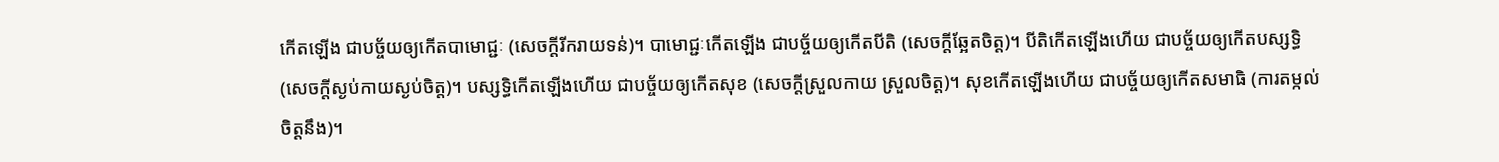កើតឡើង ជាបច្ច័យឲ្យកើតបាមោជ្ជៈ (សេចក្តីរីករាយទន់)។ បាមោជ្ជៈកើតឡើង ជាបច្ច័យឲ្យកើតបីតិ (សេចក្តីឆ្អែតចិត្ត)។ បីតិកើតឡើងហើយ ជាបច្ច័យឲ្យកើតបស្សទ្ធិ (សេចក្តីស្ងប់កាយស្ងប់ចិត្ត)។ បស្សទ្ធិកើតឡើងហើយ ជាបច្ច័យឲ្យកើតសុខ (សេចក្តីស្រួលកាយ ស្រួលចិត្ត)។ សុខកើតឡើងហើយ ជាបច្ច័យឲ្យកើតសមាធិ (ការតម្កល់ចិត្តនឹង)។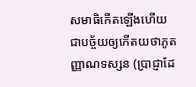សមាធិកើតឡើងហើយ ជាបច្ច័យឲ្យកើតយថាភូតញ្ញាណទស្សន (ប្រាជ្ញាដែ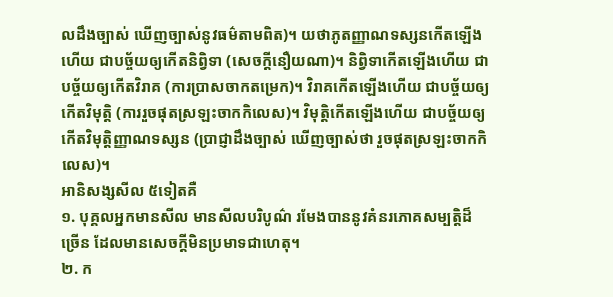លដឹងច្បាស់ ឃើញច្បាស់នូវធម៌តាមពិត)។ យថាភូតញ្ញាណទស្សនកើតឡើងហើយ ជាបច្ច័យឲ្យកើតនិព្វិទា (សេចក្តីនឿយណា)។ និព្វិទាកើតឡើងហើយ ជាបច្ច័យឲ្យកើតវិរាគ (ការប្រាសចាកតម្រេក)។ វិរាគកើតឡើងហើយ ជាបច្ច័យឲ្យកើតវិមុត្តិ (ការរួចផុតស្រឡះចាកកិលេស)។ វិមុត្តិកើតឡើងហើយ ជាបច្ច័យឲ្យកើតវិមុត្តិញ្ញាណទស្សន (ប្រាជ្ញាដឹងច្បាស់ ឃើញច្បាស់ថា រួចផុតស្រឡះចាកកិលេស)។
អានិសង្សសីល ៥ទៀតគឺ
១. បុគ្គលអ្នកមានសីល មានសីលបរិបូណ៌ រមែងបាននូវគំនរភោគសម្បត្តិដ៏ច្រើន ដែលមានសេចក្តីមិនប្រមាទជាហេតុ។
២. ក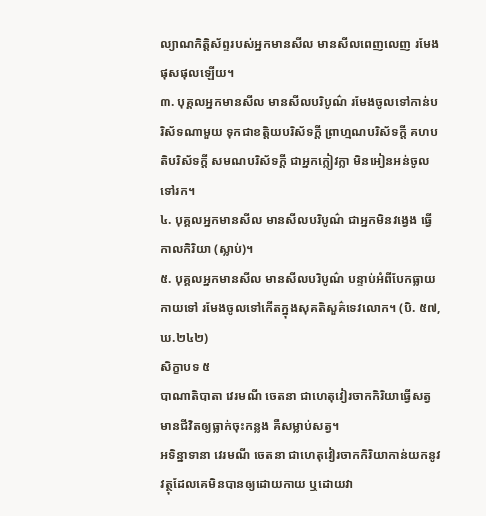ល្យាណកិត្តិស័ព្ទរបស់អ្នកមានសីល មានសីលពេញលេញ រមែងផុសផុលឡើយ។
៣. បុគ្គលអ្នកមានសីល មានសីលបរិបូណ៌ រមែងចូលទៅកាន់បរិស័ទណាមួយ ទុកជាខត្តិយបរិស័ទក្តី ព្រាហ្មណបរិស័ទក្តី គហបតិបរិស័ទក្តី សមណបរិស័ទក្តី ជាអ្នកក្លៀវក្លា មិនអៀនអន់ចូលទៅរក។
៤. បុគ្គលអ្នកមានសីល មានសីលបរិបូណ៌ ជាអ្នកមិនវង្វេង ធ្វើកាលកិរិយា (ស្លាប់)។
៥. បុគ្គលអ្នកមានសីល មានសីលបរិបូណ៌ បន្ទាប់អំពីបែកធ្លាយកាយទៅ រមែងចូលទៅកើតក្នុងសុគតិសួគ៌ទេវលោក។ (បិ. ៥៧, ឃ.២៤២)
សិក្ខាបទ ៥
បាណាតិបាតា វេរមណី ចេតនា ជាហេតុវៀរចាកកិរិយាធ្វើសត្វមានជីវិតឲ្យធ្លាក់ចុះកន្លង គឺសម្លាប់សត្វ។
អទិន្នាទានា វេរមណី ចេតនា ជាហេតុវៀរចាកកិរិយាកាន់យកនូវវត្ថុដែលគេមិនបានឲ្យដោយកាយ ឬដោយវា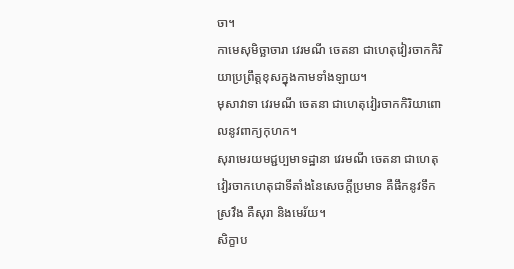ចា។
កាមេសុមិច្ឆាចារា វេរមណី ចេតនា ជាហេតុវៀរចាកកិរិយាប្រព្រឹត្តខុសក្នុងកាមទាំងឡាយ។
មុសាវាទា វេរមណី ចេតនា ជាហេតុវៀរចាកកិរិយាពោលនូវពាក្យកុហក។
សុរាមេរយមជ្ជប្បមាទដ្ឋានា វេរមណី ចេតនា ជាហេតុវៀរចាកហេតុជាទីតាំងនៃសេចក្តីប្រមាទ គឺផឹកនូវទឹកស្រវឹង គឺសុរា និងមេរ័យ។
សិក្ខាប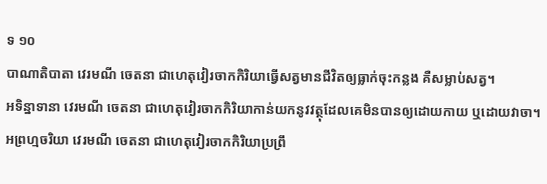ទ ១០
បាណាតិបាតា វេរមណី ចេតនា ជាហេតុវៀរចាកកិរិយាធ្វើសត្វមានជីវិតឲ្យធ្លាក់ចុះកន្លង គឺសម្លាប់សត្វ។
អទិន្នាទានា វេរមណី ចេតនា ជាហេតុវៀរចាកកិរិយាកាន់យកនូវវត្ថុដែលគេមិនបានឲ្យដោយកាយ ឬដោយវាចា។
អព្រហ្មចរិយា វេរមណី ចេតនា ជាហេតុវៀរចាកកិរិយាប្រព្រឹ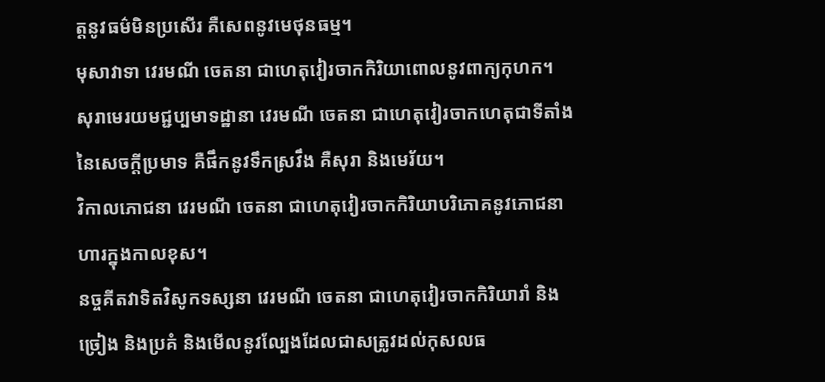ត្តនូវធម៌មិនប្រសើរ គឺសេពនូវមេថុនធម្ម។
មុសាវាទា វេរមណី ចេតនា ជាហេតុវៀរចាកកិរិយាពោលនូវពាក្យកុហក។
សុរាមេរយមជ្ជប្បមាទដ្ឋានា វេរមណី ចេតនា ជាហេតុវៀរចាកហេតុជាទីតាំងនៃសេចក្តីប្រមាទ គឺផឹកនូវទឹកស្រវឹង គឺសុរា និងមេរ័យ។
វិកាលភោជនា វេរមណី ចេតនា ជាហេតុវៀរចាកកិរិយាបរិភោគនូវភោជនាហារក្នុងកាលខុស។
នច្ចគីតវាទិតវិសូកទស្សនា វេរមណី ចេតនា ជាហេតុវៀរចាកកិរិយារាំ និងច្រៀង និងប្រគំ និងមើលនូវល្បែងដែលជាសត្រូវដល់កុសលធ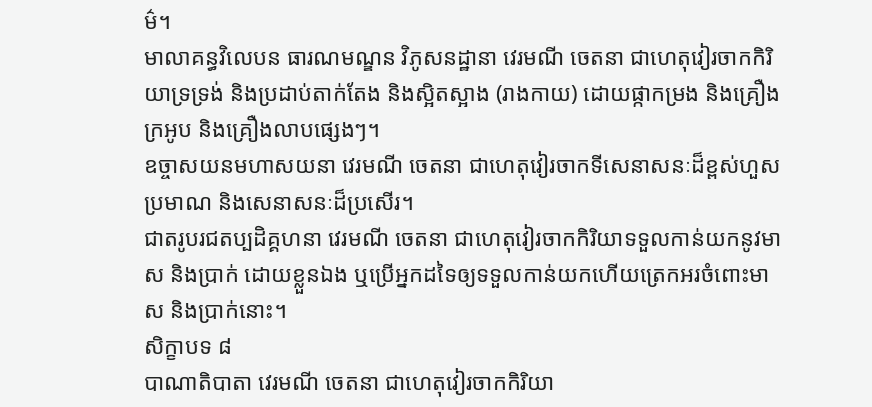ម៌។
មាលាគន្ធវិលេបន ធារណមណ្ឌន វិភូសនដ្ឋានា វេរមណី ចេតនា ជាហេតុវៀរចាកកិរិយាទ្រទ្រង់ និងប្រដាប់តាក់តែង និងស្អិតស្អាង (រាងកាយ) ដោយផ្កាកម្រង និងគ្រឿងក្រអូប និងគ្រឿងលាបផ្សេងៗ។
ឧច្ចាសយនមហាសយនា វេរមណី ចេតនា ជាហេតុវៀរចាកទីសេនាសនៈដ៏ខ្ពស់ហួសប្រមាណ និងសេនាសនៈដ៏ប្រសើរ។
ជាតរូបរជតប្បដិគ្គហនា វេរមណី ចេតនា ជាហេតុវៀរចាកកិរិយាទទួលកាន់យកនូវមាស និងប្រាក់ ដោយខ្លួនឯង ឬប្រើអ្នកដទៃឲ្យទទួលកាន់យកហើយត្រេកអរចំពោះមាស និងប្រាក់នោះ។
សិក្ខាបទ ៨
បាណាតិបាតា វេរមណី ចេតនា ជាហេតុវៀរចាកកិរិយា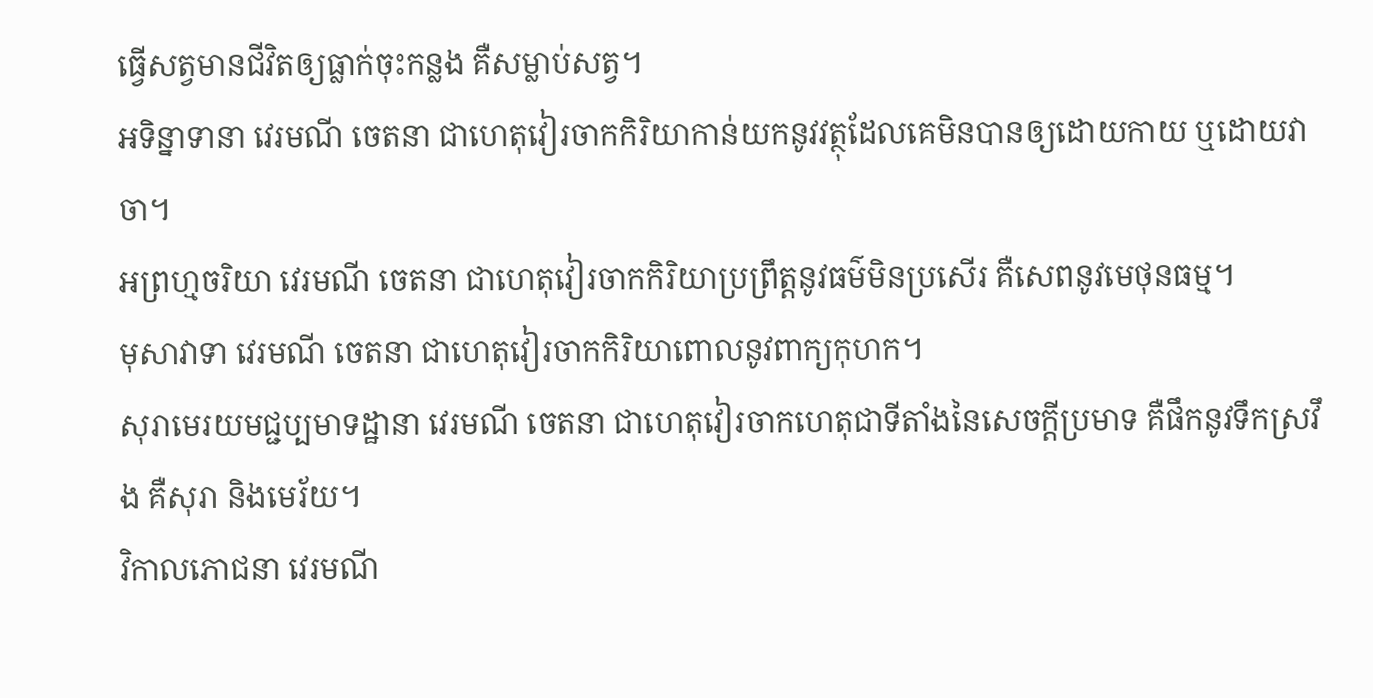ធ្វើសត្វមានជីវិតឲ្យធ្លាក់ចុះកន្លង គឺសម្លាប់សត្វ។
អទិន្នាទានា វេរមណី ចេតនា ជាហេតុវៀរចាកកិរិយាកាន់យកនូវវត្ថុដែលគេមិនបានឲ្យដោយកាយ ឬដោយវាចា។
អព្រហ្មចរិយា វេរមណី ចេតនា ជាហេតុវៀរចាកកិរិយាប្រព្រឹត្តនូវធម៌មិនប្រសើរ គឺសេពនូវមេថុនធម្ម។
មុសាវាទា វេរមណី ចេតនា ជាហេតុវៀរចាកកិរិយាពោលនូវពាក្យកុហក។
សុរាមេរយមជ្ជប្បមាទដ្ឋានា វេរមណី ចេតនា ជាហេតុវៀរចាកហេតុជាទីតាំងនៃសេចក្តីប្រមាទ គឺផឹកនូវទឹកស្រវឹង គឺសុរា និងមេរ័យ។
វិកាលភោជនា វេរមណី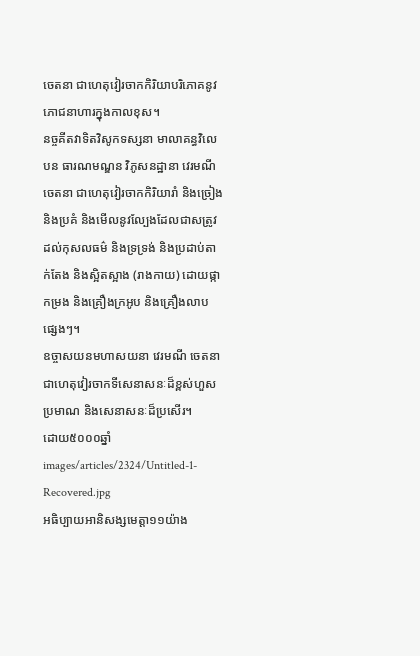ចេតនា ជាហេតុវៀរចាកកិរិយាបរិភោគនូវភោជនាហារក្នុងកាលខុស។
នច្ចគីតវាទិតវិសូកទស្សនា មាលាគន្ធវិលេបន ធារណមណ្ឌន វិភូសនដ្ឋានា វេរមណី ចេតនា ជាហេតុវៀរចាកកិរិយារាំ និងច្រៀង និងប្រគំ និងមើលនូវល្បែងដែលជាសត្រូវដល់កុសលធម៌ និងទ្រទ្រង់ និងប្រដាប់តាក់តែង និងស្អិតស្អាង (រាងកាយ) ដោយផ្កាកម្រង និងគ្រឿងក្រអូប និងគ្រឿងលាបផ្សេងៗ។
ឧច្ចាសយនមហាសយនា វេរមណី ចេតនា ជាហេតុវៀរចាកទីសេនាសនៈដ៏ខ្ពស់ហួសប្រមាណ និងសេនាសនៈដ៏ប្រសើរ។
ដោយ៥០០០ឆ្នាំ
images/articles/2324/Untitled-1-Recovered.jpg
អធិប្បាយអានិសង្សមេត្តា១១យ៉ាង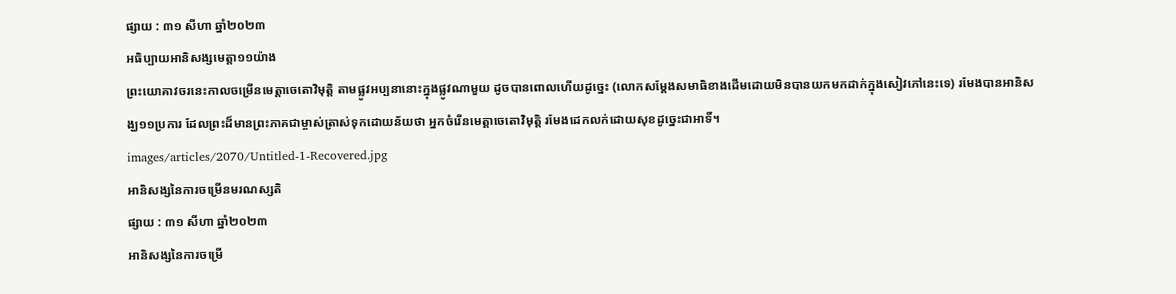ផ្សាយ : ៣១ សីហា ឆ្នាំ២០២៣
អធិប្បាយអានិសង្សមេត្តា១១យ៉ាង
ព្រះយោគាវចរនេះកាលចម្រើនមេត្តាចេតោវិមុត្តិ តាមផ្លូវអប្បនានោះក្នុងផ្លូវណាមួយ ដូចបានពោលហើយដូច្នេះ (លោកសម្ដែងសមាធិខាងដើមដោយមិនបានយកមកដាក់ក្នុងសៀវភៅនេះទេ) រមែងបានអានិសង្ឃ១១ប្រការ ដែលព្រះដ៏មានព្រះភាគជាម្ចាស់ត្រាស់ទុកដោយន័យថា អ្នកចំរើនមេត្តាចេតោវិមុត្តិ រមែងដេកលក់ដោយសុខដូច្នេះជាអាទិ៍។
images/articles/2070/Untitled-1-Recovered.jpg
អានិសង្សនៃការចម្រើនមរណស្សតិ
ផ្សាយ : ៣១ សីហា ឆ្នាំ២០២៣
អានិសង្សនៃការចម្រើ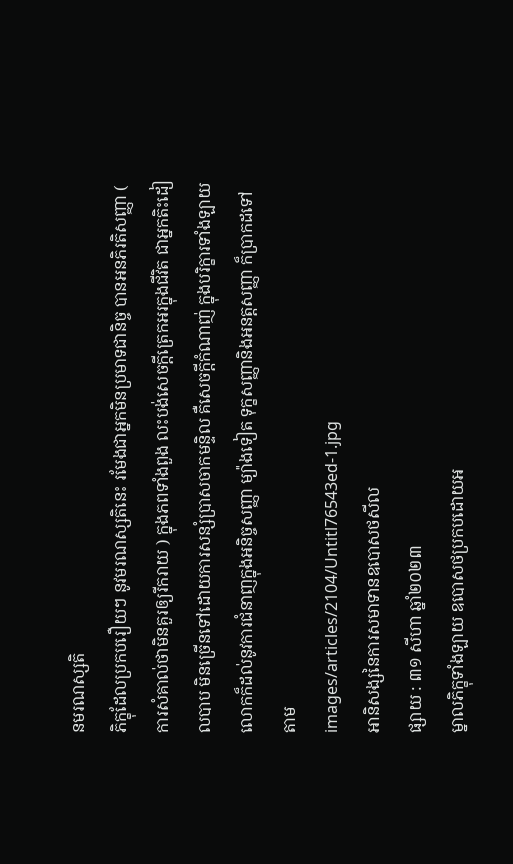នមរណស្សតិ
ភិក្ខុដែលប្រកបរឿយៗ នូវមរណស្សតិនេះ រមែងជាអ្នកមិនប្រមាទជានិច្ច បានអនភិរតិសញ្ញា ( ការសំគាល់ថាមិនគួរឲ្យរីករាយ ) ក្នុងភពទាំងពួង លះបង់សេចក្ដីត្រេកអរក្នុងជីវិត ជាអ្នកតិះដៀលបាប មិនច្រើនទៅដោយការសន្សំប្រាសចាកមន្ទិល គឺសេចក្ដីកំណាញ់ ក្នុងបរិក្ខារទាំងឡាយលោកក៏ដល់នូវការជំនាញក្នុងអនិច្ចសញ្ញា ម្យ៉ាងទៀត ទុក្ខសញ្ញានិងអនត្តសញ្ញា ក៏ប្រាកដទៅតាម
images/articles/2104/Untitl76543ed-1.jpg
អានិសង្សនៃការសមាទានឧបោសថសីល
ផ្សាយ : ៣១ សីហា ឆ្នាំ២០២៣
ម្នាលភិក្ខុទាំងឡាយ ឧបោសថប្រកបដោយអ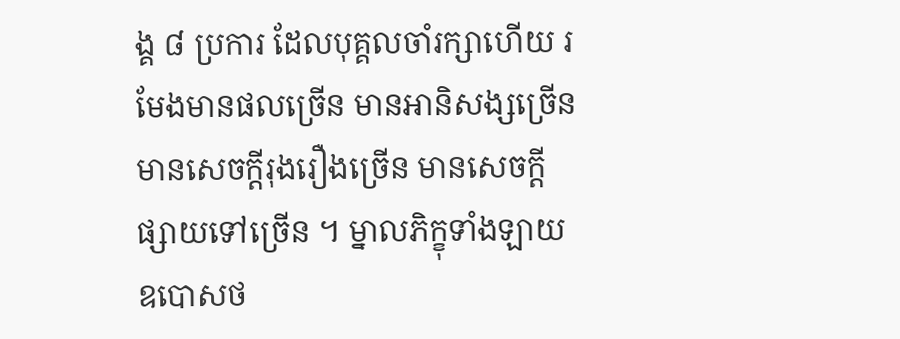ង្គ ៨ ប្រការ ដែលបុគ្គលចាំរក្សាហើយ រមែងមានផលច្រើន មានអានិសង្សច្រើន មានសេចក្តីរុងរឿងច្រើន មានសេចក្តីផ្សាយទៅច្រើន ។ ម្នាលភិក្ខុទាំងឡាយ ឧបោសថ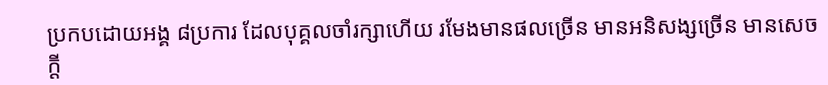ប្រកបដោយអង្គ ៨ប្រការ ដែលបុគ្គលចាំរក្សាហើយ រមែងមានផលច្រើន មានអនិសង្សច្រើន មានសេចក្តី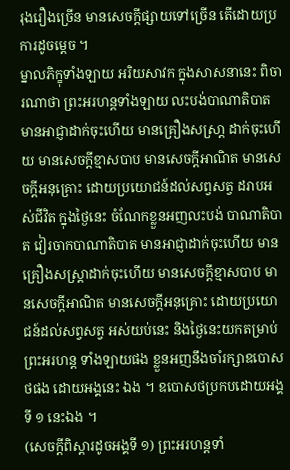រុងរឿងច្រើន មានសេចក្តីផ្សាយទៅច្រើន តើដោយប្រការដូចម្តេច ។
ម្នាលភិក្ខុទាំងឡាយ អរិយសាវក ក្នុងសាសនានេះ ពិចារណាថា ព្រះអរហន្តទាំងឡាយ លះបង់បាណាតិបាត មានអាជ្ញាដាក់ចុះហើយ មានគ្រឿងសស្រា្ត ដាក់ចុះហើយ មានសេចក្តីខ្មាសបាប មានសេចក្តីអាណិត មានសេចក្តីអនុគ្រោះ ដោយប្រយោជន៍ដល់សព្វសត្វ ដរាបអស់ជីវិត ក្នុងថ្ងៃនេះ ចំណែកខ្លួនអញលះបង់ បាណាតិបាត វៀរចាកបាណាតិបាត មានអាជ្ញាដាក់ចុះហើយ មាន គ្រឿងសស្រ្តាដាក់ចុះហើយ មានសេចក្តីខ្មាសបាប មានសេចក្តីអាណិត មានសេចក្តីអនុគ្រោះ ដោយប្រយោជន៍ដល់សព្វសត្វ អស់យប់នេះ និងថ្ងៃនេះយកតម្រាប់ព្រះអរហន្ត ទាំងឡាយផង ខ្លួនអញនឹងចាំរក្សាឧបោសថផង ដោយអង្គនេះ ឯង ។ ឧបោសថប្រកបដោយអង្គទី ១ នេះឯង ។
(សេចក្តីពិស្តារដូចអង្គទី ១) ព្រះអរហន្តទាំ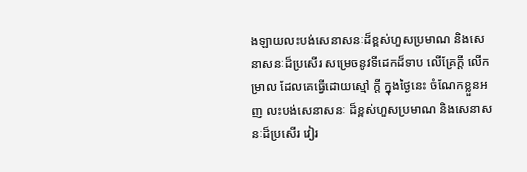ងឡាយលះបង់សេនាសនៈដ៏ខ្ពស់ហួសប្រមាណ និងសេនាសនៈដ៏ប្រសើរ សម្រេចនូវទីដេកដ៏ទាប លើគ្រែក្តី លើកម្រាល ដែលគេធ្វើដោយស្មៅ ក្តី ក្នុងថ្ងៃនេះ ចំណែកខ្លួនអញ លះបង់សេនាសនៈ ដ៏ខ្ពស់ហួសប្រមាណ និងសេនាសនៈដ៏ប្រសើរ វៀរ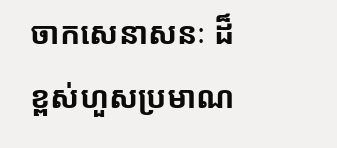ចាកសេនាសនៈ ដ៏ខ្ពស់ហួសប្រមាណ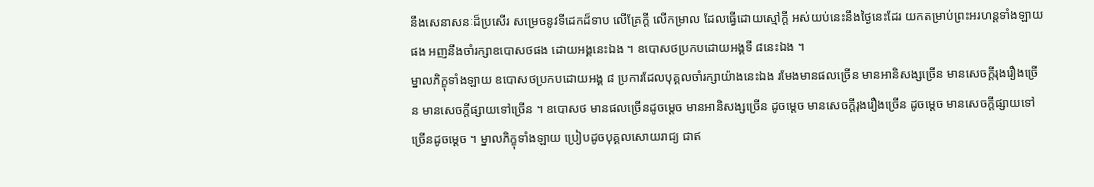នឹងសេនាសនៈដ៏ប្រសើរ សម្រេចនូវទីដេកដ៏ទាប លើគ្រែក្តី លើកម្រាល ដែលធ្វើដោយស្មៅក្តី អស់យប់នេះនឹងថ្ងៃនេះដែរ យកតម្រាប់ព្រះអរហន្តទាំងឡាយផង អញនឹងចាំរក្សាឧបោសថផង ដោយអង្គនេះឯង ។ ឧបោសថប្រកបដោយអង្គទី ៨នេះឯង ។
ម្នាលភិក្ខុទាំងឡាយ ឧបោសថប្រកបដោយអង្គ ៨ ប្រការដែលបុគ្គលចាំរក្សាយ៉ាងនេះឯង រមែងមានផលច្រើន មានអានិសង្សច្រើន មានសេចក្តីរុងរឿងច្រើន មានសេចក្តីផ្សាយទៅច្រើន ។ ឧបោសថ មានផលច្រើនដូចម្តេច មានអានិសង្សច្រើន ដូចម្តេច មានសេចក្តីរុងរឿងច្រើន ដូចម្តេច មានសេចក្តីផ្សាយទៅច្រើនដូចម្តេច ។ ម្នាលភិក្ខុទាំងឡាយ ប្រៀបដូចបុគ្គលសោយរាជ្យ ជាឥ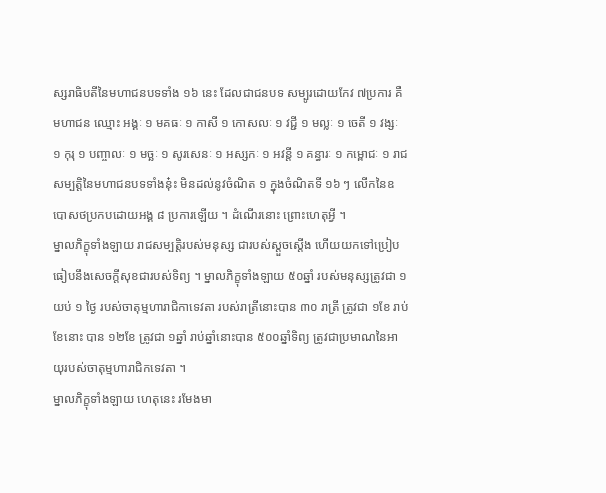ស្សរាធិបតីនៃមហាជនបទទាំង ១៦ នេះ ដែលជាជនបទ សម្បូរដោយកែវ ៧ប្រការ គឺមហាជន ឈ្មោះ អង្គៈ ១ មគធៈ ១ កាសី ១ កោសលៈ ១ វជ្ជី ១ មល្លៈ ១ ចេតី ១ វង្សៈ ១ កុរុ ១ បញ្ចាលៈ ១ មច្ឆៈ ១ សូរសេនៈ ១ អស្សកៈ ១ អវន្តី ១ គន្ធារៈ ១ កម្ពោជៈ ១ រាជសម្បត្តិនៃមហាជនបទទាំងនុ៎ះ មិនដល់នូវចំណិត ១ ក្នុងចំណិតទី ១៦ ៗ លើកនៃឧបោសថប្រកបដោយអង្គ ៨ ប្រការឡើយ ។ ដំណើរនោះ ព្រោះហេតុអ្វី ។
ម្នាលភិក្ខុទាំងឡាយ រាជសម្បត្តិរបស់មនុស្ស ជារបស់ស្តួចស្តើង ហើយយកទៅប្រៀបធៀបនឹងសេចក្តីសុខជារបស់ទិព្យ ។ ម្នាលភិក្ខុទាំងឡាយ ៥០ឆ្នាំ របស់មនុស្សត្រូវជា ១ យប់ ១ ថ្ងៃ របស់ចាតុម្មហារាជិកាទេវតា របស់រាត្រីនោះបាន ៣០ រាត្រី ត្រូវជា ១ខែ រាប់ខែនោះ បាន ១២ខែ ត្រូវជា ១ឆ្នាំ រាប់ឆ្នាំនោះបាន ៥០០ឆ្នាំទិព្យ ត្រូវជាប្រមាណនៃអាយុរបស់ចាតុម្មហារាជិកទេវតា ។
ម្នាលភិក្ខុទាំងឡាយ ហេតុនេះ រមែងមា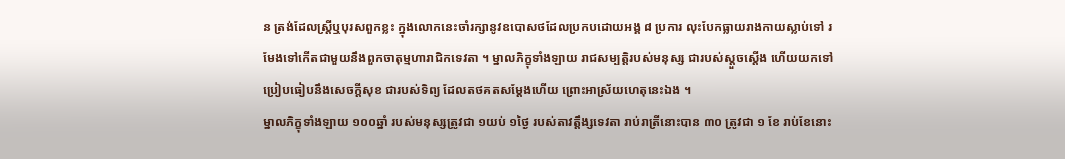ន ត្រង់ដែលស្រ្តីឬបុរសពួកខ្លះ ក្នុងលោកនេះចាំរក្សានូវឧបោសថដែលប្រកបដោយអង្គ ៨ ប្រការ លុះបែកធ្លាយរាងកាយស្លាប់ទៅ រមែងទៅកើតជាមួយនឹងពួកចាតុម្មហារាជិកទេវតា ។ ម្នាលភិក្ខុទាំងឡាយ រាជសម្បត្តិរបស់មនុស្ស ជារបស់ស្តួចស្តើង ហើយយកទៅប្រៀបធៀបនឹងសេចក្តីសុខ ជារបស់ទិព្យ ដែលតថគតសម្តែងហើយ ព្រោះអាស្រ័យហេតុនេះឯង ។
ម្នាលភិក្ខុទាំងឡាយ ១០០ឆ្នាំ របស់មនុស្សត្រូវជា ១យប់ ១ថ្ងៃ របស់តាវត្តឹង្សទេវតា រាប់រាត្រីនោះបាន ៣០ ត្រូវជា ១ ខែ រាប់ខែនោះ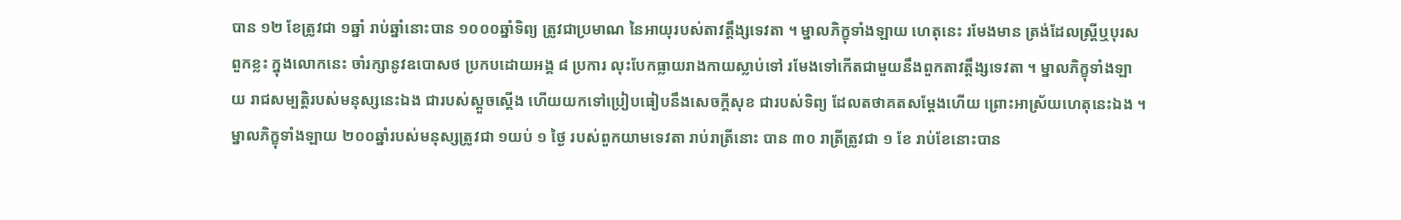បាន ១២ ខែត្រូវជា ១ឆ្នាំ រាប់ឆ្នាំនោះបាន ១០០០ឆ្នាំទិព្យ ត្រូវជាប្រមាណ នៃអាយុរបស់តាវត្តឹង្សទេវតា ។ ម្នាលភិក្ខុទាំងឡាយ ហេតុនេះ រមែងមាន ត្រង់ដែលស្ត្រីឬបុរសពួកខ្លះ ក្នុងលោកនេះ ចាំរក្សានូវឧបោសថ ប្រកបដោយអង្គ ៨ ប្រការ លុះបែកធ្លាយរាងកាយស្លាប់ទៅ រមែងទៅកើតជាមួយនឹងពួកតាវត្តឹង្សទេវតា ។ ម្នាលភិក្ខុទាំងឡាយ រាជសម្បត្តិរបស់មនុស្សនេះឯង ជារបស់ស្តួចស្តើង ហើយយកទៅប្រៀបធៀបនឹងសេចក្តីសុខ ជារបស់ទិព្យ ដែលតថាគតសម្តែងហើយ ព្រោះអាស្រ័យហេតុនេះឯង ។
ម្នាលភិក្ខុទាំងឡាយ ២០០ឆ្នាំរបស់មនុស្សត្រូវជា ១យប់ ១ ថ្ងៃ របស់ពួកយាមទេវតា រាប់រាត្រីនោះ បាន ៣០ រាត្រីត្រូវជា ១ ខែ រាប់ខែនោះបាន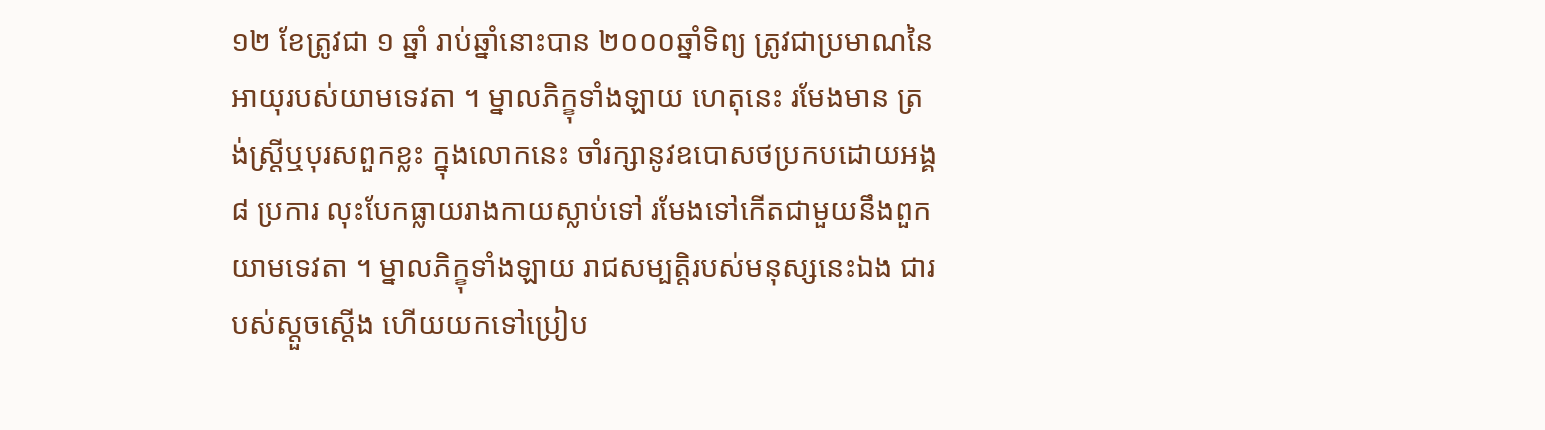១២ ខែត្រូវជា ១ ឆ្នាំ រាប់ឆ្នាំនោះបាន ២០០០ឆ្នាំទិព្យ ត្រូវជាប្រមាណនៃអាយុរបស់យាមទេវតា ។ ម្នាលភិក្ខុទាំងឡាយ ហេតុនេះ រមែងមាន ត្រង់ស្ត្រីឬបុរសពួកខ្លះ ក្នុងលោកនេះ ចាំរក្សានូវឧបោសថប្រកបដោយអង្គ ៨ ប្រការ លុះបែកធ្លាយរាងកាយស្លាប់ទៅ រមែងទៅកើតជាមួយនឹងពួកយាមទេវតា ។ ម្នាលភិក្ខុទាំងឡាយ រាជសម្បត្តិរបស់មនុស្សនេះឯង ជារបស់ស្តួចស្តើង ហើយយកទៅប្រៀប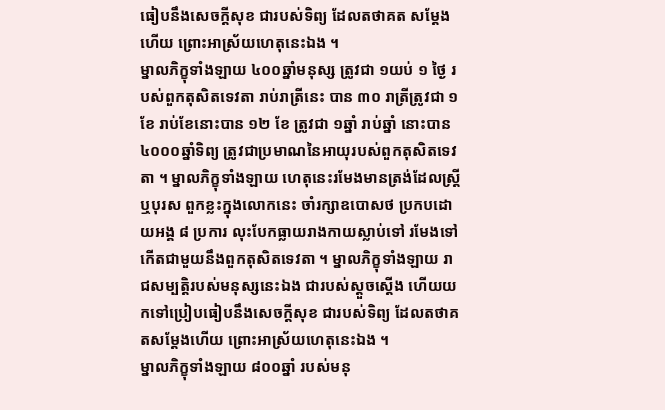ធៀបនឹងសេចក្តីសុខ ជារបស់ទិព្យ ដែលតថាគត សម្តែងហើយ ព្រោះអាស្រ័យហេតុនេះឯង ។
ម្នាលភិក្ខុទាំងឡាយ ៤០០ឆ្នាំមនុស្ស ត្រូវជា ១យប់ ១ ថ្ងៃ របស់ពួកតុសិតទេវតា រាប់រាត្រីនេះ បាន ៣០ រាត្រីត្រូវជា ១ ខែ រាប់ខែនោះបាន ១២ ខែ ត្រូវជា ១ឆ្នាំ រាប់ឆ្នាំ នោះបាន ៤០០០ឆ្នាំទិព្យ ត្រូវជាប្រមាណនៃអាយុរបស់ពួកតុសិតទេវតា ។ ម្នាលភិក្ខុទាំងឡាយ ហេតុនេះរមែងមានត្រង់ដែលស្រ្តី ឬបុរស ពួកខ្លះក្នុងលោកនេះ ចាំរក្សាឧបោសថ ប្រកបដោយអង្គ ៨ ប្រការ លុះបែកធ្លាយរាងកាយស្លាប់ទៅ រមែងទៅកើតជាមួយនឹងពួកតុសិតទេវតា ។ ម្នាលភិក្ខុទាំងឡាយ រាជសម្បត្តិរបស់មនុស្សនេះឯង ជារបស់ស្តួចស្តើង ហើយយកទៅប្រៀបធៀបនឹងសេចក្តីសុខ ជារបស់ទិព្យ ដែលតថាគតសម្តែងហើយ ព្រោះអាស្រ័យហេតុនេះឯង ។
ម្នាលភិក្ខុទាំងឡាយ ៨០០ឆ្នាំ របស់មនុ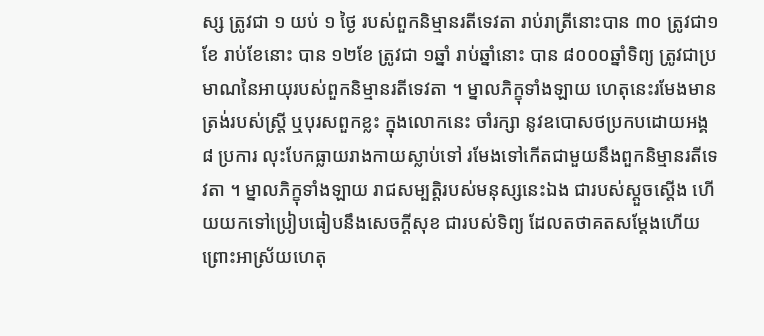ស្ស ត្រូវជា ១ យប់ ១ ថ្ងៃ របស់ពួកនិម្មានរតីទេវតា រាប់រាត្រីនោះបាន ៣០ ត្រូវជា១ខែ រាប់ខែនោះ បាន ១២ខែ ត្រូវជា ១ឆ្នាំ រាប់ឆ្នាំនោះ បាន ៨០០០ឆ្នាំទិព្យ ត្រូវជាប្រមាណនៃអាយុរបស់ពួកនិម្មានរតីទេវតា ។ ម្នាលភិក្ខុទាំងឡាយ ហេតុនេះរមែងមានត្រង់របស់ស្រ្តី ឬបុរសពួកខ្លះ ក្នុងលោកនេះ ចាំរក្សា នូវឧបោសថប្រកបដោយអង្គ ៨ ប្រការ លុះបែកធ្លាយរាងកាយស្លាប់ទៅ រមែងទៅកើតជាមួយនឹងពួកនិម្មានរតីទេវតា ។ ម្នាលភិក្ខុទាំងឡាយ រាជសម្បត្តិរបស់មនុស្សនេះឯង ជារបស់ស្តួចស្តើង ហើយយកទៅប្រៀបធៀបនឹងសេចក្តីសុខ ជារបស់ទិព្យ ដែលតថាគតសម្តែងហើយ ព្រោះអាស្រ័យហេតុ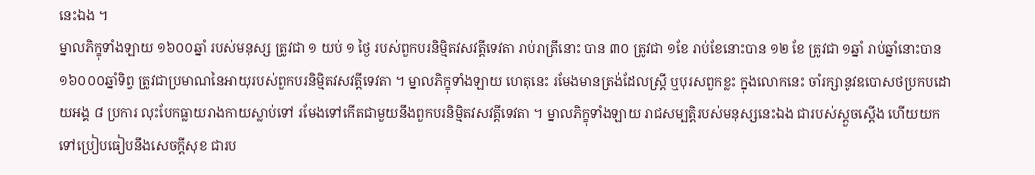នេះឯង ។
ម្នាលភិក្ខុទាំងឡាយ ១៦០០ឆ្នាំ របស់មនុស្ស ត្រូវជា ១ យប់ ១ ថ្ងៃ របស់ពួកបរនិមិ្មតវសវត្តីទេវតា រាប់រាត្រីនោះ បាន ៣០ ត្រូវជា ១ខែ រាប់ខែនោះបាន ១២ ខែ ត្រូវជា ១ឆ្នាំ រាប់ឆ្នាំនោះបាន ១៦០០០ឆ្នាំទិព្វ ត្រូវជាប្រមាណនៃអាយុរបស់ពួកបរនិម្មិតវសវត្តីទេវតា ។ ម្នាលភិក្ខុទាំងឡាយ ហេតុនេះ រមែងមានត្រង់ដែលស្ត្រី ឬបុរសពួកខ្លះ ក្នុងលោកនេះ ចាំរក្សានូវឧបោសថប្រកបដោយអង្គ ៨ ប្រការ លុះបែកធ្លាយរាងកាយស្លាប់ទៅ រមែងទៅកើតជាមួយនឹងពួកបរនិម្មិតវសវត្តីទេវតា ។ ម្នាលភិក្ខុទាំងឡាយ រាជសម្បត្តិរបស់មនុស្សនេះឯង ជារបស់ស្តួចស្តើង ហើយយកទៅប្រៀបធៀបនឹងសេចក្តីសុខ ជារប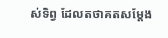ស់ទិព្វ ដែលតថាគតសម្តែង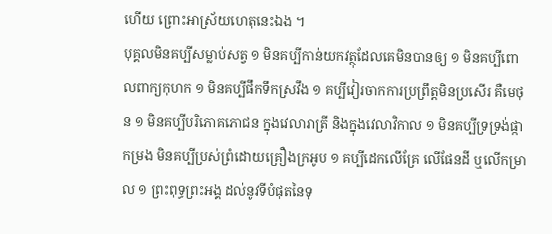ហើយ ព្រោះអាស្រ័យហេតុនេះឯង ។
បុគ្គលមិនគប្បីសម្លាប់សត្វ ១ មិនគប្បីកាន់យកវត្ថុដែលគេមិនបានឲ្យ ១ មិនគប្បីពោលពាក្យកុហក ១ មិនគប្បីផឹកទឹកស្រវឹង ១ គប្បីវៀរចាកការប្រព្រឹត្តមិនប្រសើរ គឺមេថុន ១ មិនគប្បីបរិភោគភោជន ក្នុងវេលារាត្រី និងក្នុងវេលាវិកាល ១ មិនគប្បីទ្រទ្រង់ផ្កាកម្រង មិនគប្បីប្រស់ព្រំដោយគ្រឿងក្រអូប ១ គប្បីដេកលើគ្រែ លើផែនដី ឬលើកម្រាល ១ ព្រះពុទ្ធព្រះអង្គ ដល់នូវទីបំផុតនៃទុ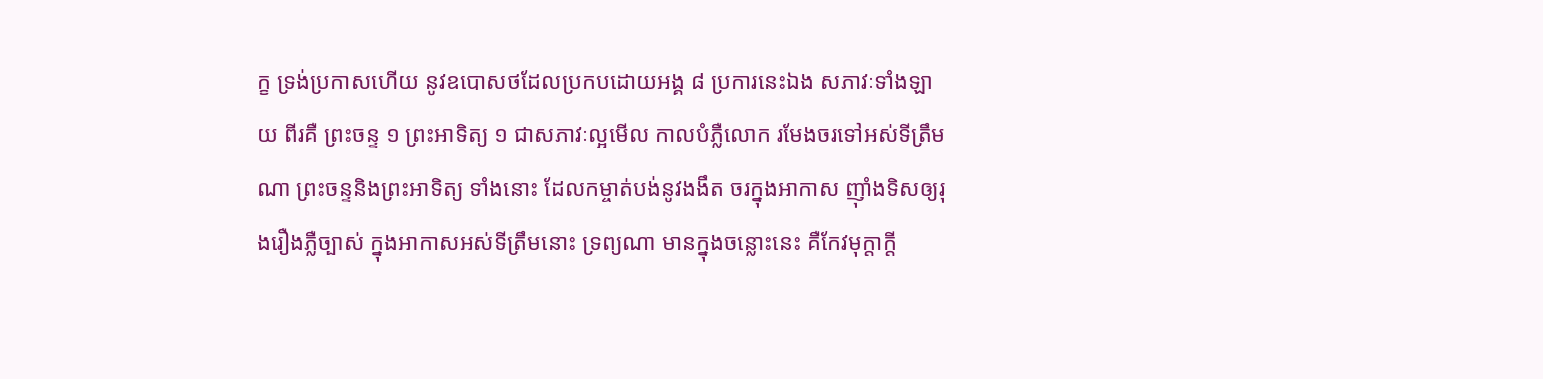ក្ខ ទ្រង់ប្រកាសហើយ នូវឧបោសថដែលប្រកបដោយអង្គ ៨ ប្រការនេះឯង សភាវៈទាំងឡាយ ពីរគឺ ព្រះចន្ទ ១ ព្រះអាទិត្យ ១ ជាសភាវៈល្អមើល កាលបំភ្លឺលោក រមែងចរទៅអស់ទីត្រឹមណា ព្រះចន្ទនិងព្រះអាទិត្យ ទាំងនោះ ដែលកម្ចាត់បង់នូវងងឹត ចរក្នុងអាកាស ញ៉ាំងទិសឲ្យរុងរឿងភ្លឺច្បាស់ ក្នុងអាកាសអស់ទីត្រឹមនោះ ទ្រព្យណា មានក្នុងចន្លោះនេះ គឺកែវមុក្តាក្តី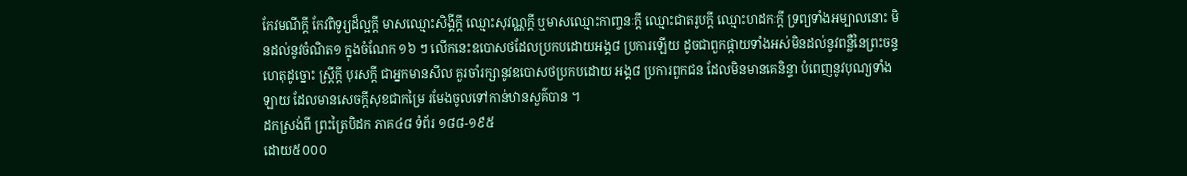កែវមណីក្តី កែវពិទូរ្យដ៏ល្អក្តី មាសឈ្មោះសិង្គីក្តី ឈ្មោះសុវណ្ណក្តី ឬមាសឈ្មោះកាញ្ចនៈក្តី ឈ្មោះជាតរូបក្តី ឈ្មោះហដកៈក្តី ទ្រព្យទាំងអម្បាលនោះ មិនដល់នូវចំណិត១ ក្នុងចំណែក ១៦ ៗ លើកនេះឧបោសថដែលប្រកបដោយអង្គ៨ ប្រការឡើយ ដូចជាពួកផ្កាយទាំងអស់មិនដល់នូវពន្លឺនៃព្រះចន្ទ ហេតុដូច្នោះ ស្រ្តីក្តី បុរសក្តី ជាអ្នកមានសីល គួរចាំរក្សានូវឧបោសថប្រកបដោយ អង្គ៨ ប្រការពួកជន ដែលមិនមានគេនិន្ទា បំពេញនូវបុណ្យទាំងឡាយ ដែលមានសេចក្តីសុខជាកម្រៃ រមែងចូលទៅកាន់ឋានសួគ៌បាន ។
ដកស្រង់ពី ព្រះត្រៃបិដក ភាគ៤៨ ទំព័រ ១៨៨-១៩៥
ដោយ៥០០០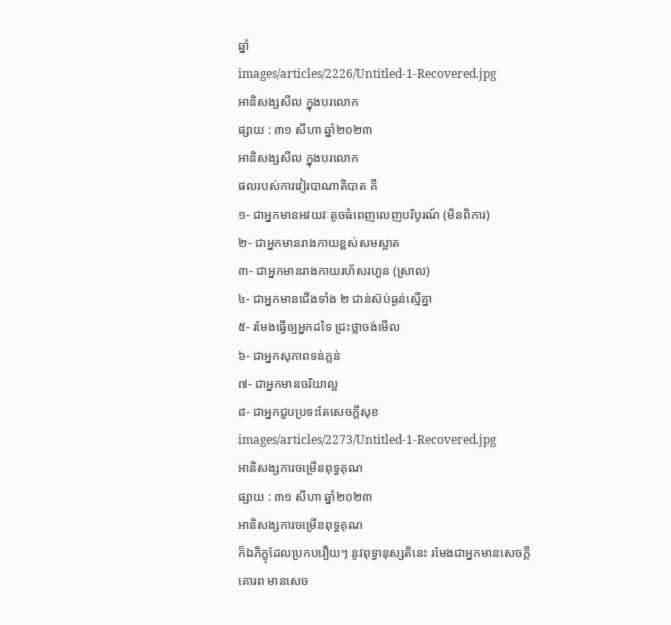ឆ្នាំ
images/articles/2226/Untitled-1-Recovered.jpg
អានិសង្សសីល ក្នុងបរលោក
ផ្សាយ : ៣១ សីហា ឆ្នាំ២០២៣
អានិសង្សសីល ក្នុងបរលោក
ផលរបស់ការវៀរបាណាតិបាត គឺ
១- ជាអ្នកមានអវយវៈតូចធំពេញលេញបរិបូរណ៍ (មិនពិការ)
២- ជាអ្នកមានរាងកាយខ្ពស់សមស្អាត
៣- ជាអ្នកមានរាងកាយរហ័សរហួន (ស្រាល)
៤- ជាអ្នកមានជើងទាំង ២ ជាន់ស៊ប់ធ្ងន់ស្មើគ្នា
៥- រមែងធ្វើឲ្យអ្នកដទៃ ជ្រះថ្លាចង់មើល
៦- ជាអ្នកសុភាពទន់ភ្លន់
៧- ជាអ្នកមានចរិយាល្អ
៨- ជាអ្នកជួបប្រទះតែសេចក្ដីសុខ
images/articles/2273/Untitled-1-Recovered.jpg
អានិសង្សការចម្រើនពុទ្ធគុណ
ផ្សាយ : ៣១ សីហា ឆ្នាំ២០២៣
អានិសង្សការចម្រើនពុទ្ធគុណ
ក៏ឯភិក្ខុដែលប្រកបរឿយៗ នូវពុទ្ធានុស្សតិនេះ រមែងជាអ្នកមានសេចក្ដីគោរព មានសេច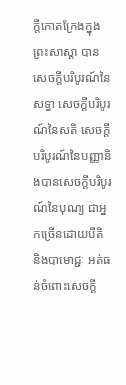ក្ដីកោតក្រែងក្នុងព្រះសាស្ដា បានសេចក្ដីបរិបូរណ៍នៃសទ្ធា សេចក្ដីបរិបូរណ៍នៃសតិ សេចក្ដីបរិបូរណ៍នៃបញ្ញានិងបានសេចក្ដីបរិបូរណ៍នៃបុណ្យ ជាអ្នកច្រើនដោយបីតិ និងបាមោជ្ជៈ អត់ធន់ចំពោះសេចក្ដី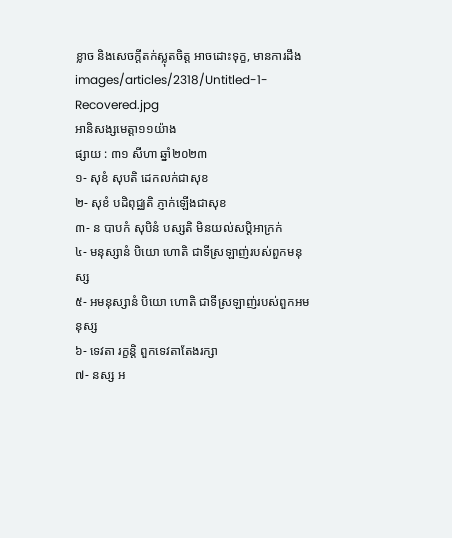ខ្លាច និងសេចក្ដីតក់ស្លុតចិត្ត អាចដោះទុក្ខ, មានការដឹង
images/articles/2318/Untitled-1-Recovered.jpg
អានិសង្សមេត្តា១១យ៉ាង
ផ្សាយ : ៣១ សីហា ឆ្នាំ២០២៣
១- សុខំ សុបតិ ដេកលក់ជាសុខ
២- សុខំ បដិពុជ្ឈតិ ភ្ញាក់ឡើងជាសុខ
៣- ន បាបកំ សុបិនំ បស្សតិ មិនយល់សប្តិអាក្រក់
៤- មនុស្សានំ បិយោ ហោតិ ជាទីស្រឡាញ់របស់ពួកមនុស្ស
៥- អមនុស្សានំ បិយោ ហោតិ ជាទីស្រឡាញ់របស់ពួកអមនុស្ស
៦- ទេវតា រក្ខន្តិ ពួកទេវតាតែងរក្សា
៧- នស្ស អ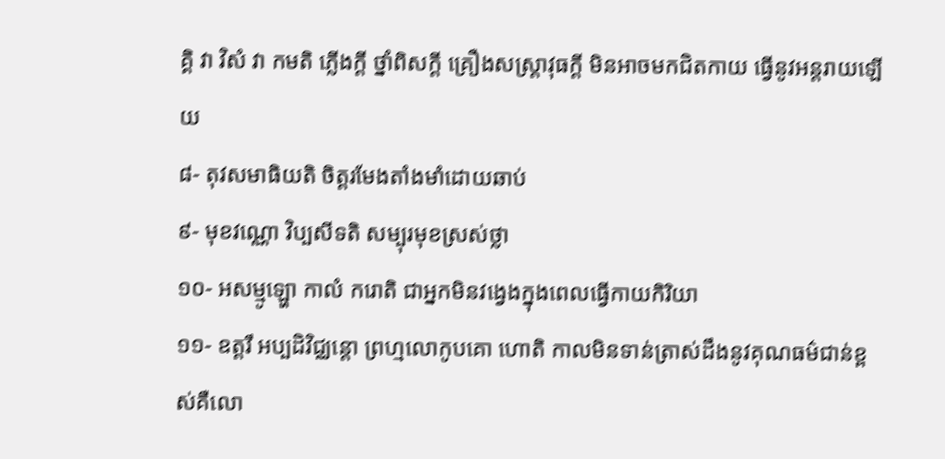គ្គិ វា វិសំ វា កមតិ ភ្លើងក្ដី ថ្នាំពិសក្ដី គ្រឿងសស្ត្រាវុធក្ដី មិនអាចមកជិតកាយ ធ្វើនូវអន្តរាយឡើយ
៨- តុវសមាធិយតិ ចិត្តរមែងតាំងមាំដោយឆាប់
៩- មុខវណ្ណោ វិប្បសីទតិ សម្បុរមុខស្រស់ថ្លា
១០- អសម្មូឡ្ហោ កាលំ ករោតិ ជាអ្នកមិនវង្វេងក្នុងពេលធ្វើកាយកិរិយា
១១- ឧត្តរឹ អប្បដិវិជ្ឈន្តោ ព្រហ្មលោកូបគោ ហោតិ កាលមិនទាន់ត្រាស់ដឹងនូវគុណធម៌ជាន់ខ្ពស់គឺលោ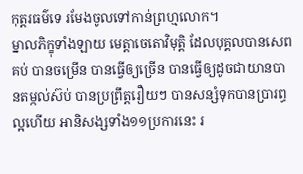កុត្តរធម៌ទេ រមែងចូលទៅកាន់ព្រហ្មលោក។
ម្នាលភិក្ខុទាំងឡាយ មេត្តាចេតោវិមុត្តិ ដែលបុគ្គលបានសេពគប់ បានចម្រើន បានធ្វើឲ្យច្រើន បានធ្វើឲ្យដូចជាយានបានតម្កល់ស៊ប់ បានប្រព្រឹត្តរឿយៗ បានសន្សំទុកបានប្រារព្ធល្អហើយ អានិសង្សទាំង១១ប្រការនេះ រ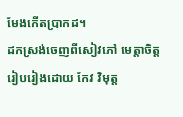មែងកើតប្រាកដ។
ដកស្រង់ចេញពីសៀវភៅ មេត្តាចិត្ត
រៀបរៀងដោយ កែវ វិមុត្ត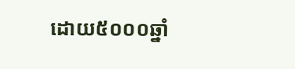ដោយ៥០០០ឆ្នាំ